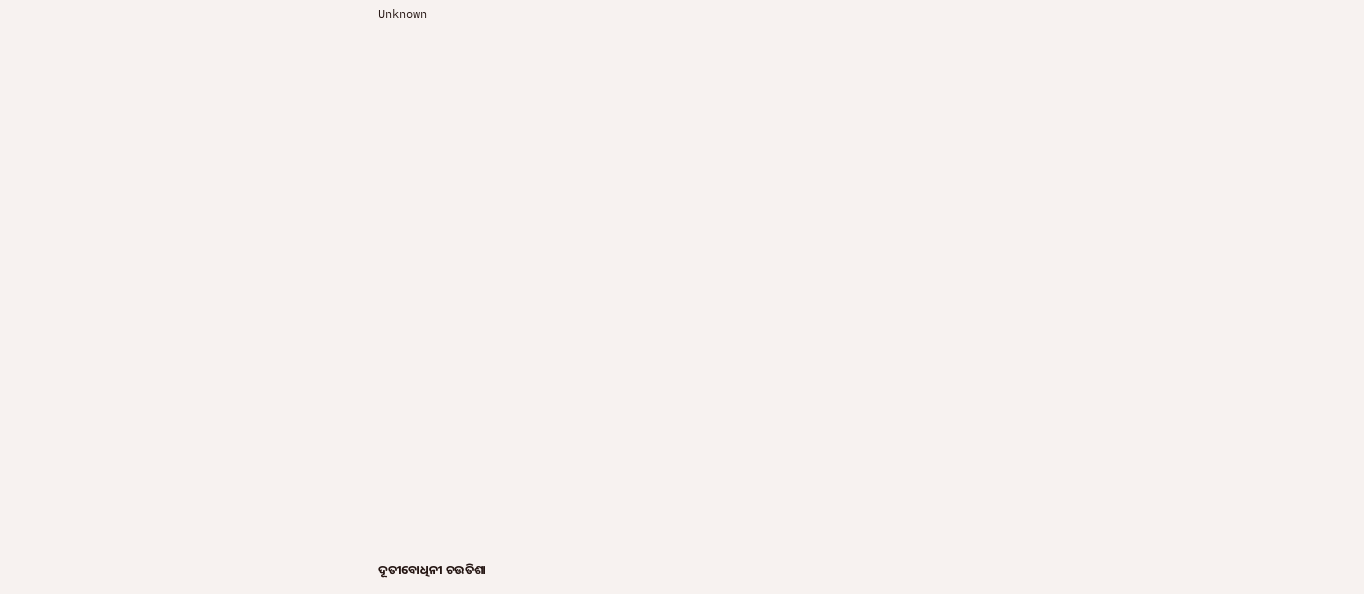Unknown



















ଦୂତୀବୋଧିନୀ ଚଉତିଶା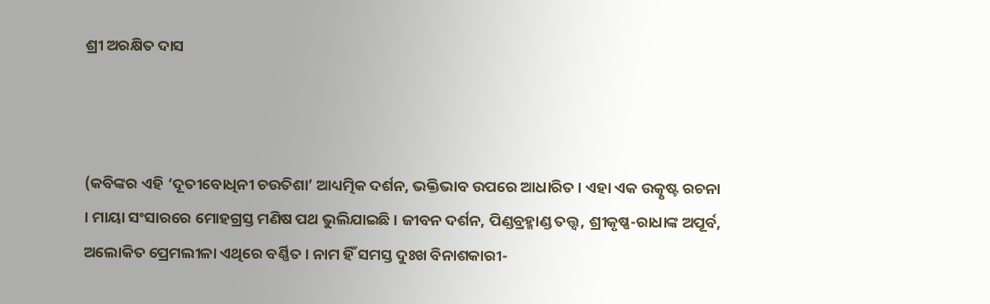ଶ୍ରୀ ଅରକ୍ଷିତ ଦାସ



(କବିଙ୍କର ଏହି ‘ଦୂତୀବୋଧିନୀ ଚଉତିଶା’ ଆଧ୍ୟତ୍ମିକ ଦର୍ଶନ, ଭକ୍ତିଭାବ ଉପରେ ଆଧାରିତ । ଏହା ଏକ ଉତ୍କୃଷ୍ଟ ରଚନା । ମାୟା ସଂସାରରେ ମୋହଗ୍ରସ୍ତ ମଣିଷ ପଥ ଭୁଲିଯାଇଛି । ଜୀବନ ଦର୍ଶନ, ପିଣ୍ଡବ୍ରହ୍ମାଣ୍ଡ ତତ୍ତ୍ୱ, ଶ୍ରୀକୃଷ୍ଣ-ରାଧାଙ୍କ ଅପୂର୍ବ, ଅଲୋକିତ ପ୍ରେମଲୀଳା ଏଥିରେ ବର୍ଣ୍ଣିତ । ନାମ ହିଁ ସମସ୍ତ ଦୁଃଖ ବିନାଶକାରୀ-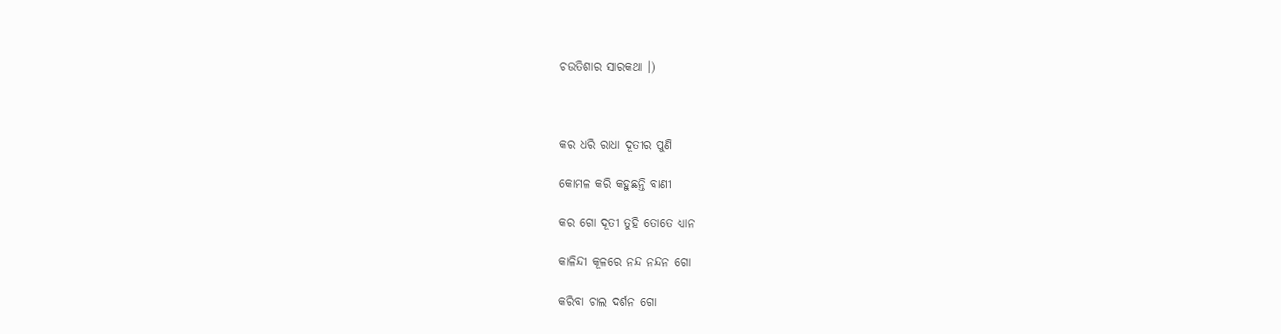ଚଉତିଶାର ସାରକଥା ।)



କର ଧରି ରାଧା ଦୂତୀର ପୁଣି

କୋମଳ କରି କହୁଛନ୍ତି ବାଣୀ

କର ଗୋ ଦୂତୀ ତୁହି ତୋତେ ଧ୍ୟାନ

କାଳିନ୍ଦୀ କୂଳରେ ନନ୍ଦ ନନ୍ଦନ ଗୋ

କରିବା ଚାଲ ଦର୍ଶନ ଗୋ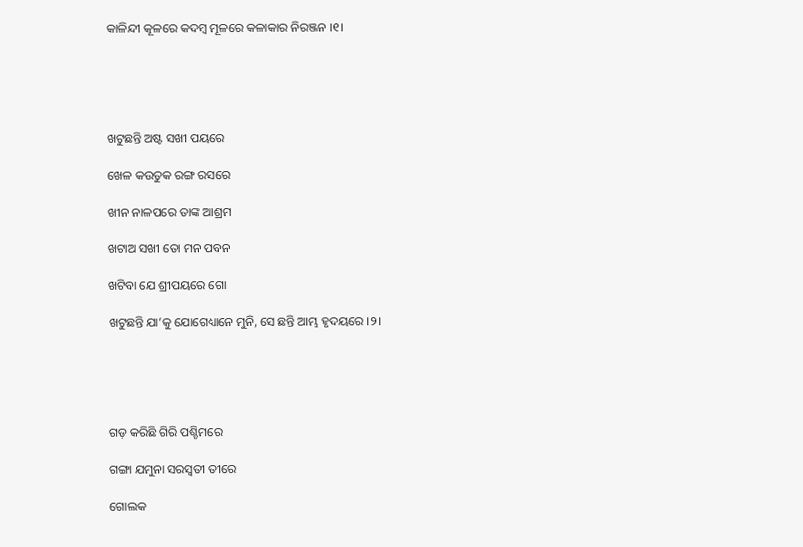କାଳିନ୍ଦୀ କୂଳରେ କଦମ୍ବ ମୂଳରେ କଳାକାର ନିରଞ୍ଜନ ।୧।





ଖଟୁଛନ୍ତି ଅଷ୍ଟ ସଖୀ ପୟରେ

ଖେଳ କଉତୁକ ରଙ୍ଗ ରସରେ

ଖୀନ ନାଳପରେ ତାଙ୍କ ଆଶ୍ରମ

ଖଟାଅ ସଖୀ ତୋ ମନ ପବନ

ଖଟିବା ଯେ ଶ୍ରୀପୟରେ ଗୋ

ଖଟୁଛନ୍ତି ଯା’କୁ ଯୋଗେଧ୍ୟାନେ ମୁନି, ସେ ଛନ୍ତି ଆମ୍ଭ ହୃଦୟରେ ।୨।





ଗଡ଼ କରିଛି ଗିରି ପଶ୍ଚିମରେ

ଗଙ୍ଗା ଯମୁନା ସରସ୍ୱତୀ ତୀରେ

ଗୋଲକ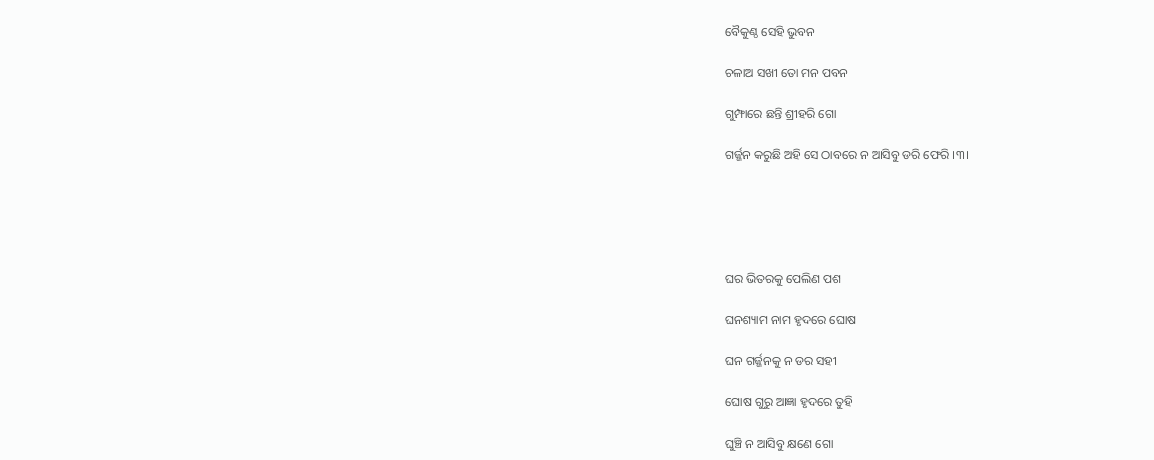ବୈକୁଣ୍ଠ ସେହି ଭୁବନ

ଚଳାଅ ସଖୀ ତୋ ମନ ପବନ

ଗୁମ୍ଫାରେ ଛନ୍ତି ଶ୍ରୀହରି ଗୋ

ଗର୍ଜ୍ଜନ କରୁଛି ଅହି ସେ ଠାବରେ ନ ଆସିବୁ ଡରି ଫେରି ।୩।





ଘର ଭିତରକୁ ପେଲିଣ ପଶ

ଘନଶ୍ୟାମ ନାମ ହୃଦରେ ଘୋଷ

ଘନ ଗର୍ଜ୍ଜନକୁ ନ ଡର ସହୀ

ଘୋଷ ଗୁରୁ ଆଜ୍ଞା ହୃଦରେ ତୁହି

ଘୁଞ୍ଚି ନ ଆସିବୁ କ୍ଷଣେ ଗୋ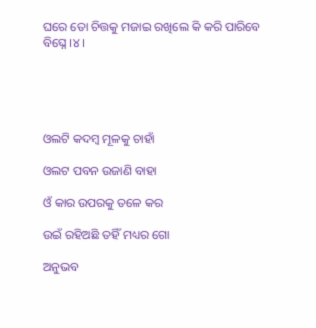ଘରେ ତୋ ଚିତ୍ତକୁ ମଜାଇ ରଖିଲେ କି କରି ପାରିବେ ବିଘ୍ନେ ।୪।





ଓଲଟି କଦମ୍ବ ମୂଳକୁ ଚାହାଁ

ଓଲଟ ପବନ ଉଜାଣି ବାହା

ଓଁ କାର ଉପରକୁ ତଳେ କର

ଉଇଁ ରହିଅଛି ତହିଁ ମଧ୍ୟର ଗୋ

ଅନୁଭବ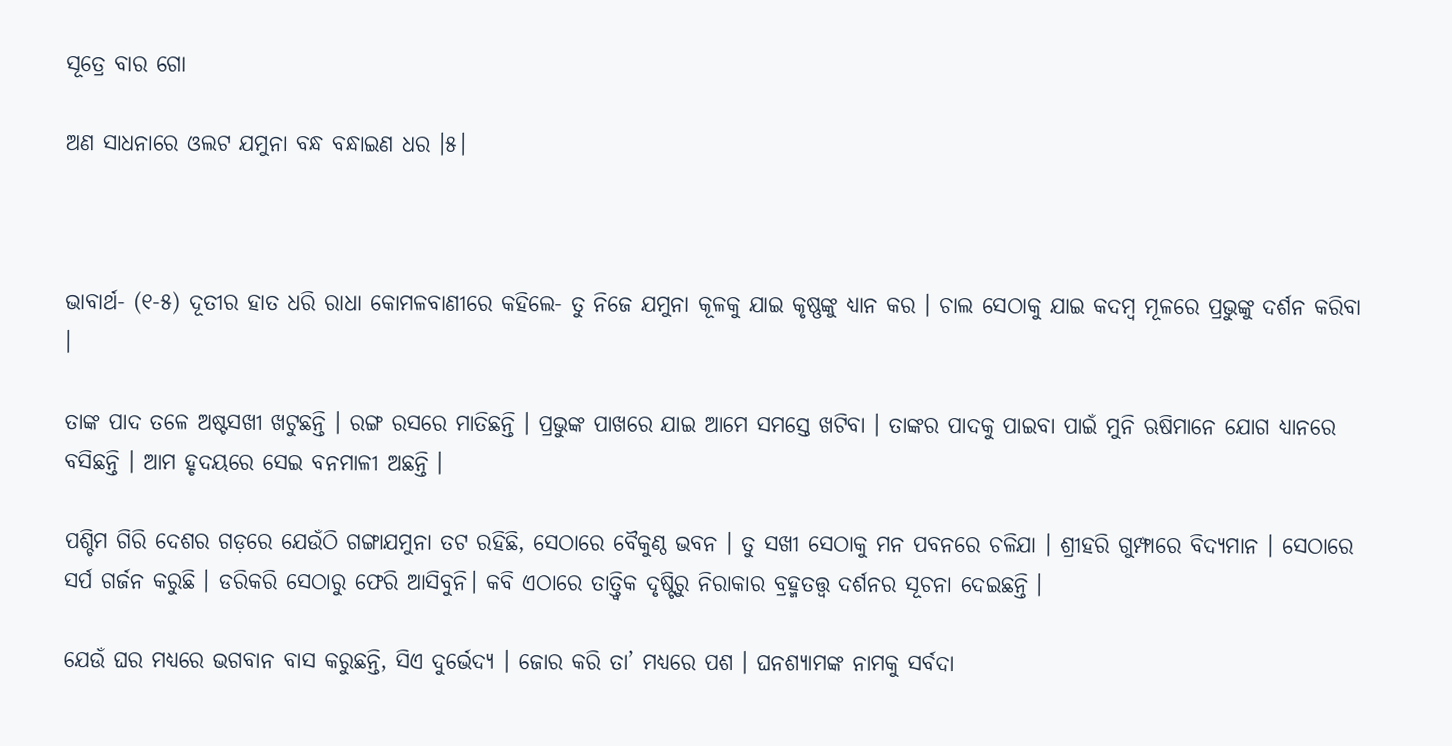ସୂତ୍ରେ ବାର ଗୋ

ଅଣ ସାଧନାରେ ଓଲଟ ଯମୁନା ବନ୍ଧ ବନ୍ଧାଇଣ ଧର ।୫।



ଭାବାର୍ଥ- (୧-୫) ଦୂତୀର ହାତ ଧରି ରାଧା କୋମଳବାଣୀରେ କହିଲେ- ତୁ ନିଜେ ଯମୁନା କୂଳକୁ ଯାଇ କୃଷ୍ଣଙ୍କୁ ଧ୍ୟାନ କର । ଚାଲ ସେଠାକୁ ଯାଇ କଦମ୍ବ ମୂଳରେ ପ୍ରଭୁଙ୍କୁ ଦର୍ଶନ କରିବା ।

ତାଙ୍କ ପାଦ ତଳେ ଅଷ୍ଟସଖୀ ଖଟୁଛନ୍ତି । ରଙ୍ଗ ରସରେ ମାତିଛନ୍ତି । ପ୍ରଭୁଙ୍କ ପାଖରେ ଯାଇ ଆମେ ସମସ୍ତେ ଖଟିବା । ତାଙ୍କର ପାଦକୁ ପାଇବା ପାଇଁ ମୁନି ଋଷିମାନେ ଯୋଗ ଧ୍ୟାନରେ ବସିଛନ୍ତି । ଆମ ହୃଦୟରେ ସେଇ ବନମାଳୀ ଅଛନ୍ତି ।

ପଶ୍ଚିମ ଗିରି ଦେଶର ଗଡ଼ରେ ଯେଉଁଠି ଗଙ୍ଗାଯମୁନା ତଟ ରହିଛି, ସେଠାରେ ବୈକୁଣ୍ଠ ଭବନ । ତୁ ସଖୀ ସେଠାକୁ ମନ ପବନରେ ଚଳିଯା । ଶ୍ରୀହରି ଗୁମ୍ଫାରେ ବିଦ୍ୟମାନ । ସେଠାରେ ସର୍ପ ଗର୍ଜନ କରୁଛି । ଡରିକରି ସେଠାରୁ ଫେରି ଆସିବୁନି। କବି ଏଠାରେ ତାତ୍ତ୍ୱିକ ଦୃଷ୍ଟିରୁ ନିରାକାର ବ୍ରହ୍ମତତ୍ତ୍ୱ ଦର୍ଶନର ସୂଚନା ଦେଇଛନ୍ତି ।

ଯେଉଁ ଘର ମଧ୍ୟରେ ଭଗବାନ ବାସ କରୁଛନ୍ତି, ସିଏ ଦୁର୍ଭେଦ୍ୟ । ଜୋର କରି ତା’ ମଧ୍ୟରେ ପଶ । ଘନଶ୍ୟାମଙ୍କ ନାମକୁ ସର୍ବଦା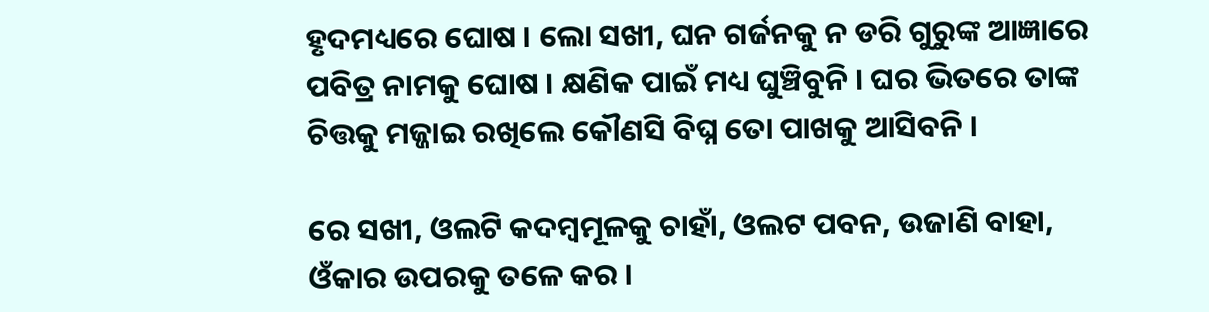ହୃଦମଧ୍ୟରେ ଘୋଷ । ଲୋ ସଖୀ, ଘନ ଗର୍ଜନକୁ ନ ଡରି ଗୁରୁଙ୍କ ଆଜ୍ଞାରେ ପବିତ୍ର ନାମକୁ ଘୋଷ । କ୍ଷଣିକ ପାଇଁ ମଧ୍ୟ ଘୁଞ୍ଚିବୁନି । ଘର ଭିତରେ ତାଙ୍କ ଚିତ୍ତକୁ ମଜ୍ଜାଇ ରଖିଲେ କୌଣସି ବିଘ୍ନ ତୋ ପାଖକୁ ଆସିବନି ।

ରେ ସଖୀ, ଓଲଟି କଦମ୍ବମୂଳକୁ ଚାହାଁ, ଓଲଟ ପବନ, ଉଜାଣି ବାହା, ଓଁକାର ଉପରକୁ ତଳେ କର ।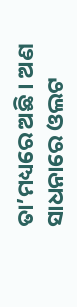ତା’ମଧ୍ୟରେ ଅଛି । ଅଣ ସାଧନାରେ ଓଲଟ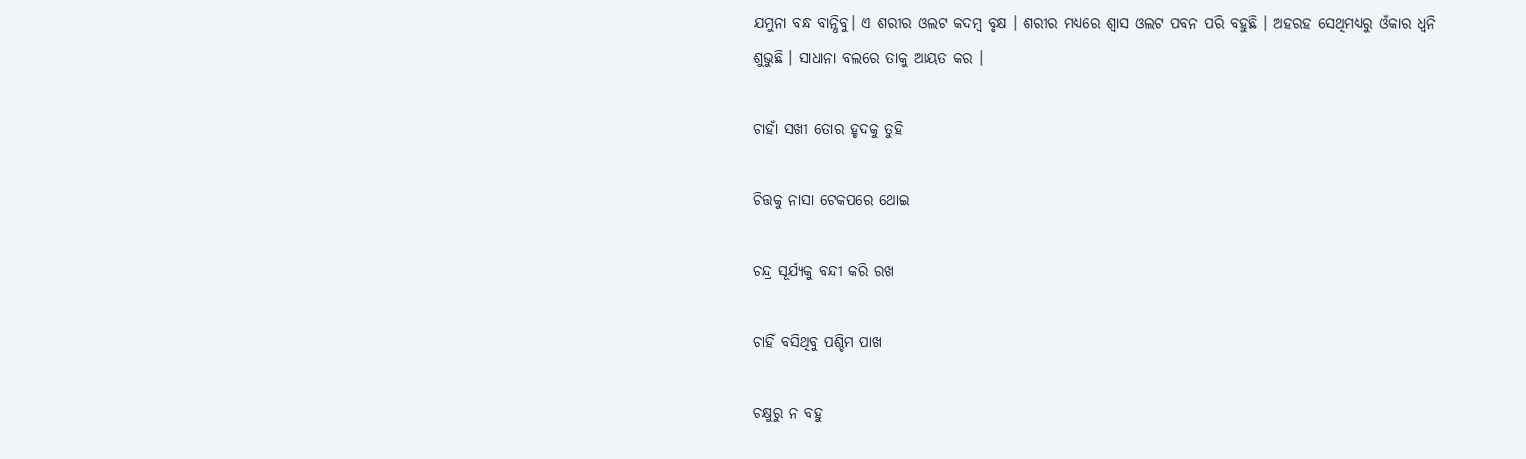ଯମୁନା ବନ୍ଧ ବାନ୍ଧିବୁ। ଏ ଶରୀର ଓଲଟ କଦମ୍ବ ବୃକ୍ଷ । ଶରୀର ମଧ୍ୟରେ ଶ୍ୱାସ ଓଲଟ ପବନ ପରି ବହୁଛି । ଅହରହ ସେଥିମଧ୍ୟରୁ ଓଁକାର ଧ୍ୱନି ଶୁଭୁଛି । ସାଧାନା ବଲରେ ତାକୁ ଆୟତ କର ।

ଚାହାଁ ସଖୀ ତୋର ହୃଦକୁ ତୁହି

ଚିତ୍ତକୁ ନାସା ଟେକପରେ ଥୋଇ

ଚନ୍ଦ୍ର ସୂର୍ଯ୍ୟକୁ ବନ୍ଦୀ କରି ରଖ

ଚାହିଁ ବସିଥିବୁ ପଶ୍ଚିମ ପାଖ

ଚକ୍ଷୁରୁ ନ ବହୁ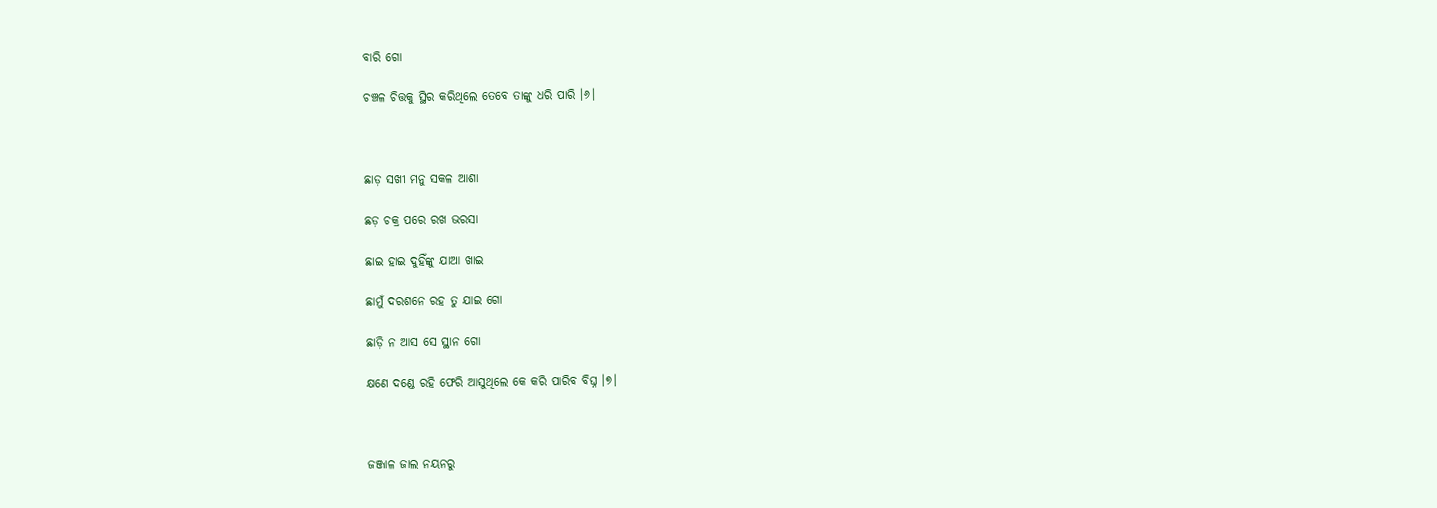ବାରି ଗୋ

ଚଞ୍ଚଳ ଚିତ୍ତକୁ ସ୍ଥିର କରିଥିଲେ ତେବେ ତାଙ୍କୁ ଧରି ପାରି ।୬।



ଛାଡ଼ ସଖୀ ମନୁ ସକଳ ଆଶା

ଛଡ଼ ଚକ୍ର ପରେ ରଖ ଭରସା

ଛାଇ ହାଇ ଦୁହିଁଙ୍କୁ ଯାଆ ଖାଇ

ଛାମୁଁ ଦରଶନେ ରହ ତୁ ଯାଇ ଗୋ

ଛାଡ଼ି ନ ଆସ ସେ ସ୍ଥାନ ଗୋ

କ୍ଷଣେ ଦଣ୍ଡେ ରହି ଫେରି ଆସୁଥିଲେ କେ କରି ପାରିବ ବିଘ୍ନ ।୭।



ଜଞ୍ଜାଳ ଜାଲ ନୟନରୁ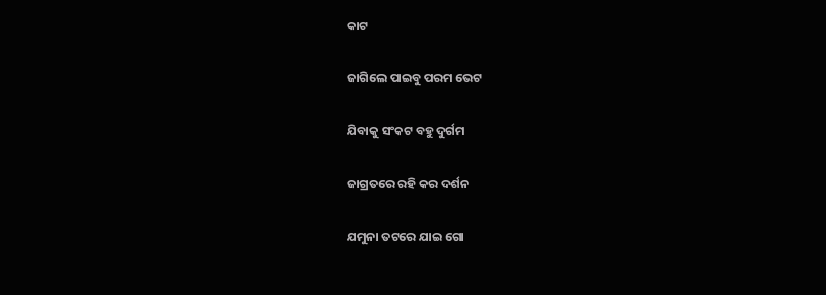କାଟ

ଜାଗିଲେ ପାଇବୁ ପରମ ଭେଟ

ଯିବାକୁ ସଂକଟ ବହୁ ଦୁର୍ଗମ

ଜାଗ୍ରତରେ ରହି କର ଦର୍ଶନ

ଯମୁନା ତଟରେ ଯାଇ ଗୋ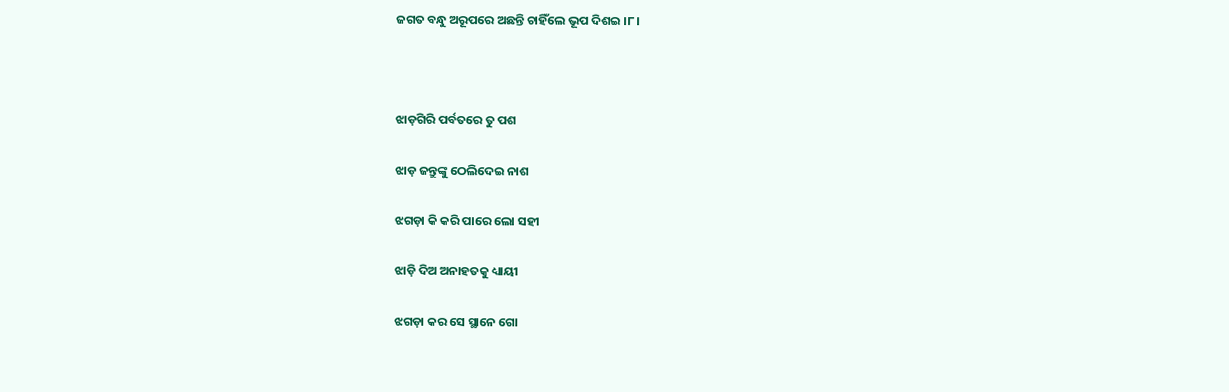ଜଗତ ବନ୍ଧୁ ଅରୂପରେ ଅଛନ୍ତି ଚାହିଁଲେ ଭୂପ ଦିଶଇ ।୮।



ଝାଡ଼ଗିରି ପର୍ବତରେ ତୁ ପଶ

ଝାଡ଼ ଜନ୍ତୁଙ୍କୁ ଠେଲିଦେଇ ନାଶ

ଝଗଡ଼ା କି କରି ପାରେ ଲୋ ସହୀ

ଝାଡ଼ି ଦିଅ ଅନାହତକୁ ଧ୍ୟାୟୀ

ଝଗଡ଼ା କର ସେ ସ୍ଥାନେ ଗୋ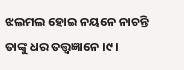ଝଲମଲ ହୋଇ ନୟନେ ନାଚନ୍ତି ତାଙ୍କୁ ଧର ତତ୍ତ୍ୱଜ୍ଞାନେ ।୯।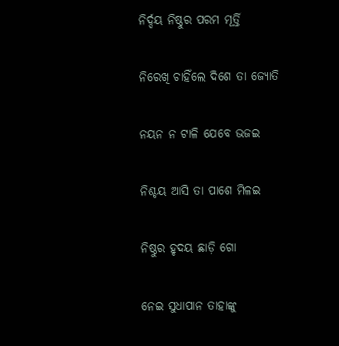ନିର୍ଦ୍ଦୟ ନିଷ୍ଠୁର ପରମ ମୂର୍ତ୍ତି

ନିରେଖି ଚାହିଁଲେ ଦିଶେ ତା ଜ୍ୟୋତି

ନୟନ ନ ଟାଳି ଯେବେ ଭଜଇ

ନିଶ୍ଚୟ ଆସି ତା ପାଶେ ମିଳଇ

ନିଷ୍ଠୁର ହୃଦୟ ଛାଡ଼ି ଗୋ

ନେଇ ସୁଧାପାନ ତାହାଙ୍କୁ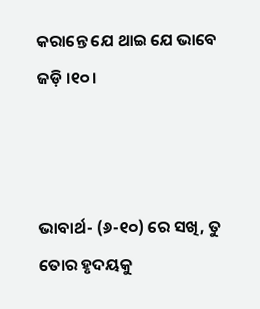କରାନ୍ତେ ଯେ ଥାଇ ଯେ ଭାବେ ଜଡ଼ି ।୧୦।



ଭାବାର୍ଥ- (୬-୧୦) ରେ ସଖି, ତୁ ତୋର ହୃଦୟକୁ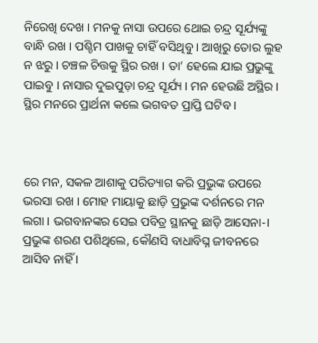ନିରେଖି ଦେଖ । ମନକୁ ନାସା ଉପରେ ଥୋଇ ଚନ୍ଦ୍ର ସୂର୍ଯ୍ୟଙ୍କୁ ବାନ୍ଧି ରଖ । ପଶ୍ଚିମ ପାଖକୁ ଚାହିଁ ବସିଥିବୁ । ଆଖିରୁ ତୋର ଲୁହ ନ ଝରୁ । ଚଞ୍ଚଳ ଚିତ୍ତକୁ ସ୍ଥିର ରଖ । ତା’ ହେଲେ ଯାଇ ପ୍ରଭୁଙ୍କୁ ପାଇବୁ । ନାସାର ଦୁଇପୁଡ଼ା ଚନ୍ଦ୍ର ସୂର୍ଯ୍ୟ । ମନ ହେଉଛି ଅସ୍ଥିର । ସ୍ଥିର ମନରେ ପ୍ରାର୍ଥନା କଲେ ଭଗବତ ପ୍ରାପ୍ତି ଘଟିବ ।



ରେ ମନ, ସକଳ ଆଶାକୁ ପରିତ୍ୟାଗ କରି ପ୍ରଭୁଙ୍କ ଉପରେ ଭରସା ରଖ । ମୋହ ମାୟାକୁ ଛାଡ଼ି ପ୍ରଭୁଙ୍କ ଦର୍ଶନରେ ମନ ଲଗା । ଭଗବାନଙ୍କର ସେଇ ପବିତ୍ର ସ୍ଥାନକୁ ଛାଡ଼ି ଆସେନା-। ପ୍ରଭୁଙ୍କ ଶରଣ ପଶିଥିଲେ, କୌଣସି ବାଧାବିଘ୍ନ ଜୀବନରେ ଆସିବ ନାହିଁ ।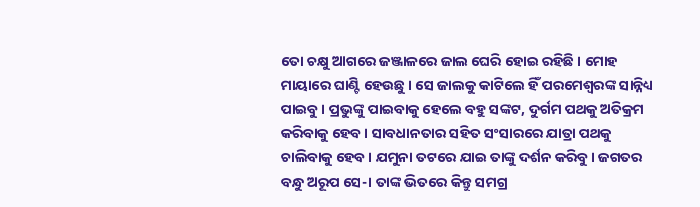ତୋ ଚକ୍ଷୁ ଆଗରେ ଜଞ୍ଜାଳରେ ଜାଲ ଘେରି ହୋଇ ରହିଛି । ମୋହ ମାୟାରେ ଘାଣ୍ଟି ହେଉଛୁ । ସେ ଜାଲକୁ କାଟିଲେ ହିଁ ପରମେଶ୍ୱରଙ୍କ ସାନ୍ନିଧ୍ୟ ପାଇବୁ । ପ୍ରଭୁଙ୍କୁ ପାଇବାକୁ ହେଲେ ବହୁ ସଙ୍କଟ, ଦୁର୍ଗମ ପଥକୁ ଅତିକ୍ରମ କରିବାକୁ ହେବ । ସାବଧାନତାର ସହିତ ସଂସାରରେ ଯାତ୍ରା ପଥକୁ ଚାଲିବାକୁ ହେବ । ଯମୁନା ତଟରେ ଯାଇ ତାଙ୍କୁ ଦର୍ଶନ କରିବୁ । ଜଗତର ବନ୍ଧୁ ଅରୂପ ସେ-। ତାଙ୍କ ଭିତରେ କିନ୍ତୁ ସମଗ୍ର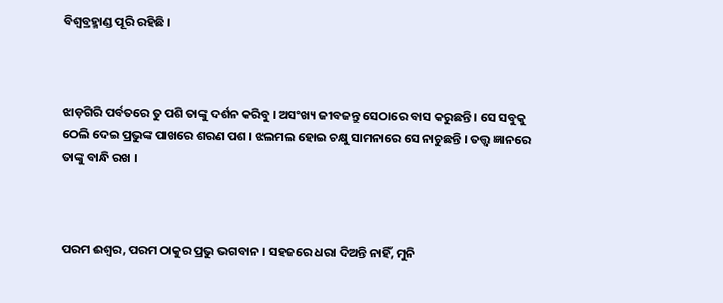ବିଶ୍ଵବ୍ରହ୍ମାଣ୍ଡ ପୂରି ରହିଛି ।



ଝାଡ଼ଗିରି ପର୍ବତରେ ତୁ ପଶି ତାଙ୍କୁ ଦର୍ଶନ କରିବୁ । ଅସଂଖ୍ୟ ଜୀବଜନ୍ତୁ ସେଠାରେ ବାସ କରୁଛନ୍ତି । ସେ ସବୁକୁ ଠେଲି ଦେଇ ପ୍ରଭୁଙ୍କ ପାଖରେ ଶରଣ ପଶ । ଝଲମଲ ହୋଇ ଚକ୍ଷୁ ସାମନାରେ ସେ ନାଚୁଛନ୍ତି । ତତ୍ତ୍ୱ ଜ୍ଞାନରେ ତାଙ୍କୁ ବାନ୍ଧି ରଖ ।



ପରମ ଈଶ୍ଵର, ପରମ ଠାକୁର ପ୍ରଭୁ ଭଗବାନ । ସହଜରେ ଧରା ଦିଅନ୍ତି ନାହିଁ, ମୁନି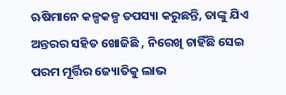ଋଷିମାନେ କଳ୍ପକଳ୍ପ ତପସ୍ୟା କରୁଛନ୍ତି, ତାଙ୍କୁ ଯିଏ ଅନ୍ତରର ସହିତ ଖୋଜିଛି , ନିରେଖି ଚାହିଁଛି ସେଇ ପରମ ମୂର୍ତ୍ତିର ଜ୍ୟୋତିକୁ ଲାଭ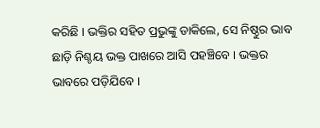କରିଛି । ଭକ୍ତିର ସହିତ ପ୍ରଭୁଙ୍କୁ ଡାକିଲେ, ସେ ନିଷ୍ଠୁର ଭାବ ଛାଡ଼ି ନିଶ୍ଚୟ ଭକ୍ତ ପାଖରେ ଆସି ପହଞ୍ଚିବେ । ଭକ୍ତର ଭାବରେ ପଡ଼ିଯିବେ ।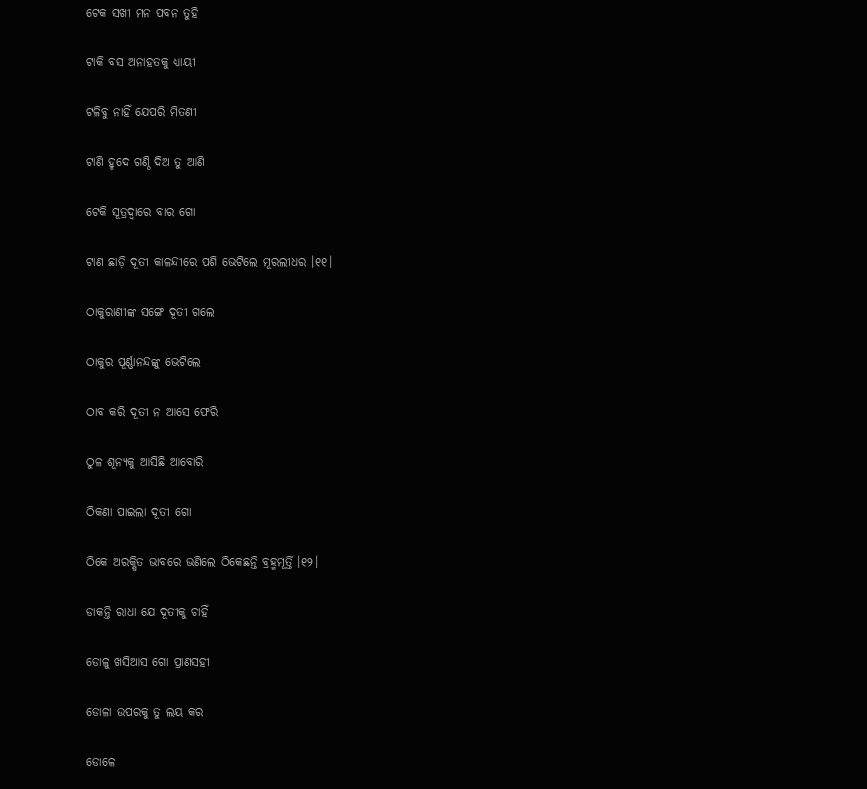ଟେକ ସଖୀ ମନ ପବନ ତୁହି

ଟାକି ବସ ଅନାହତକୁ ଧ୍ୟାୟୀ

ଟଳିବୁ ନାହିଁ ଯେପରି ମିତଣୀ

ଟାଣି ହୃଦେ ଗଣ୍ଠି ଦିଅ ତୁ ଆଣି

ଟେକି ସୂତ୍ରଦ୍ୱାରେ ବାର ଗୋ

ଟାଣ ଛାଡ଼ି ଦୂତୀ କାଳନ୍ଦୀରେ ପଶି ଭେଟିଲେ ମୂରଲୀଧର ।୧୧।

ଠାକୁରାଣୀଙ୍କ ସଙ୍ଗେ ଦୂତୀ ଗଲେ

ଠାକୁର ପୂର୍ଣ୍ଣାନନ୍ଦଙ୍କୁ ଭେଟିଲେ

ଠାବ କରି ଦୂତୀ ନ ଆସେ ଫେରି

ଠୁଳ ଶୂନ୍ୟକୁ ଆସିଛି ଆବୋରି

ଠିକଣା ପାଇଲା ଦୂତୀ ଗୋ

ଠିକେ ଅରକ୍ଷିତ ଭାବରେ ଭଣିଲେ ଠିକେଛନ୍ତି ବ୍ରହ୍ମମୂର୍ତ୍ତି ।୧୨।

ଡାକନ୍ତି ରାଧା ଯେ ଦୂତୀକୁ ଚାହିଁ

ଡୋଳୁ ଖସିଆସ ଗୋ ପ୍ରାଣସହୀ

ଡୋଳା ଉପରକୁ ତୁ ଲୟ କର

ଡୋଳେ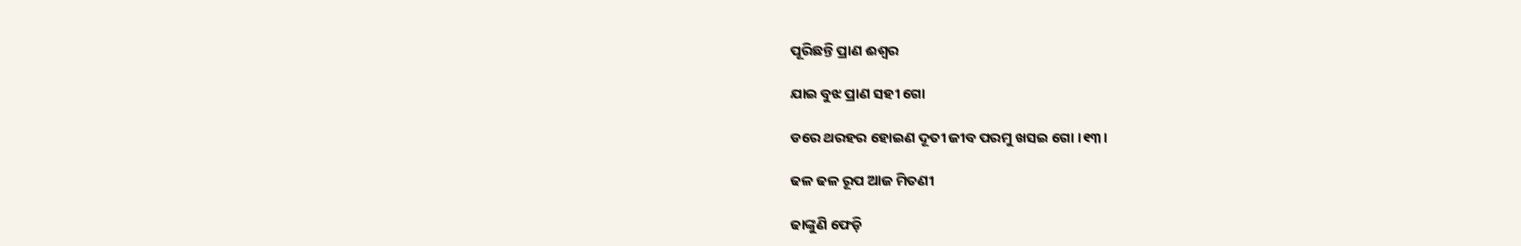ପୂରିଛନ୍ତି ପ୍ରାଣ ଈଶ୍ୱର

ଯାଇ ବୁଝ ପ୍ରାଣ ସହୀ ଗୋ

ଡରେ ଥରହର ହୋଇଣ ଦୂତୀ ଜୀବ ପରମୁ ଖସଇ ଗୋ ।୧୩।

ଢଳ ଢଳ ରୂପ ଆଜ ମିତଣୀ

ଢାଙ୍କୁଣି ଫେଡ଼ି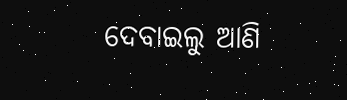ଦେବାଇଲୁ ଆଣି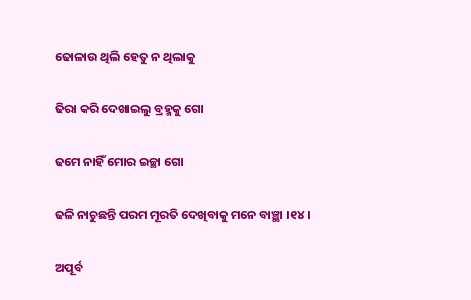ଢୋଳାଉ ଥିଲି ହେତୁ ନ ଥିଲାକୁ

ଢିରା କରି ଦେଖାଇଲୁ ବ୍ରହ୍ମକୁ ଗୋ

ଢମେ ନାହିଁ ମୋର ଇଚ୍ଛା ଗୋ

ଢଳି ନାଚୁଛନ୍ତି ପରମ ମୂରତି ଦେଖିବାକୁ ମନେ ବାଞ୍ଛା ।୧୪।

ଅପୂର୍ବ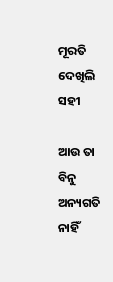ମୂରତି ଦେଖିଲି ସହୀ

ଆଉ ତା ବିନୁ ଅନ୍ୟଗତି ନାହିଁ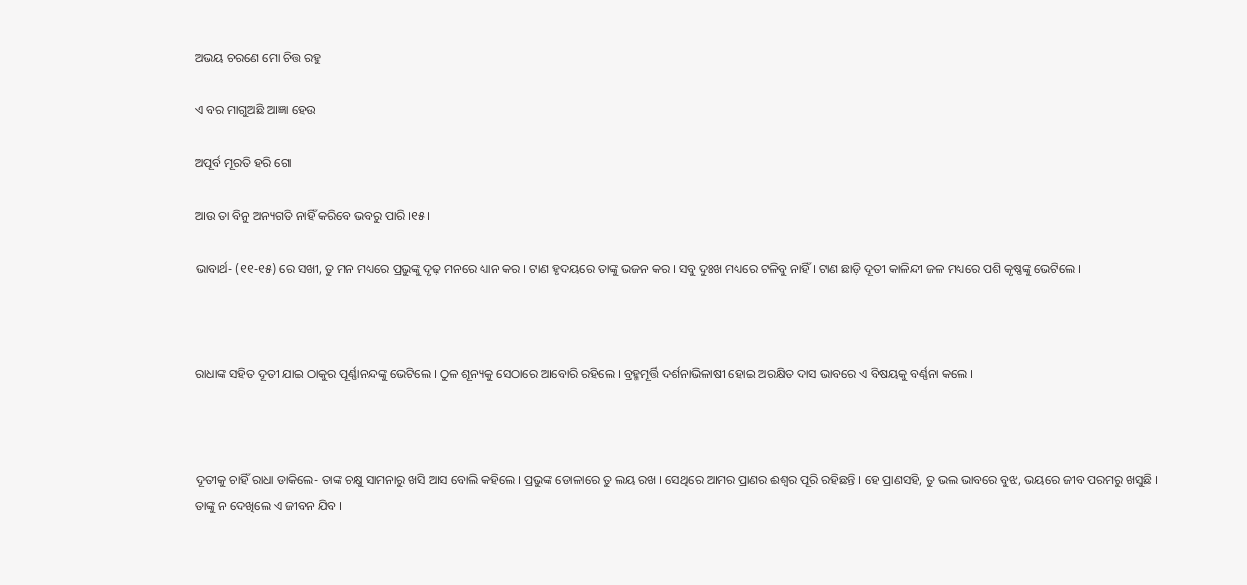ଅଭୟ ଚରଣେ ମୋ ଚିତ୍ତ ରହୁ

ଏ ବର ମାଗୁଅଛି ଆଜ୍ଞା ହେଉ

ଅପୂର୍ବ ମୂରତି ହରି ଗୋ

ଆଉ ତା ବିନୁ ଅନ୍ୟଗତି ନାହିଁ କରିବେ ଭବରୁ ପାରି ।୧୫।

ଭାବାର୍ଥ- (୧୧-୧୫) ରେ ସଖୀ, ତୁ ମନ ମଧ୍ୟରେ ପ୍ରଭୁଙ୍କୁ ଦୃଢ଼ ମନରେ ଧ୍ୟାନ କର । ଟାଣ ହୃଦୟରେ ତାଙ୍କୁ ଭଜନ କର । ସବୁ ଦୁଃଖ ମଧ୍ୟରେ ଟଳିବୁ ନାହିଁ । ଟାଣ ଛାଡ଼ି ଦୂତୀ କାଳିନ୍ଦୀ ଜଳ ମଧ୍ୟରେ ପଶି କୃଷ୍ଣଙ୍କୁ ଭେଟିଲେ ।



ରାଧାଙ୍କ ସହିତ ଦୂତୀ ଯାଇ ଠାକୁର ପୂର୍ଣ୍ଣାନନ୍ଦଙ୍କୁ ଭେଟିଲେ । ଠୁଳ ଶୂନ୍ୟକୁ ସେଠାରେ ଆବୋରି ରହିଲେ । ବ୍ରହ୍ମମୂର୍ତ୍ତି ଦର୍ଶନାଭିଳାଷୀ ହୋଇ ଅରକ୍ଷିତ ଦାସ ଭାବରେ ଏ ବିଷୟକୁ ବର୍ଣ୍ଣନା କଲେ ।



ଦୂତୀକୁ ଚାହିଁ ରାଧା ଡାକିଲେ- ତାଙ୍କ ଚକ୍ଷୁ ସାମନାରୁ ଖସି ଆସ ବୋଲି କହିଲେ । ପ୍ରଭୁଙ୍କ ଡୋଳାରେ ତୁ ଲୟ ରଖ । ସେଥିରେ ଆମର ପ୍ରାଣର ଈଶ୍ଵର ପୂରି ରହିଛନ୍ତି । ହେ ପ୍ରାଣସହି, ତୁ ଭଲ ଭାବରେ ବୁଝ, ଭୟରେ ଜୀବ ପରମରୁ ଖସୁଛି । ତାଙ୍କୁ ନ ଦେଖିଲେ ଏ ଜୀବନ ଯିବ ।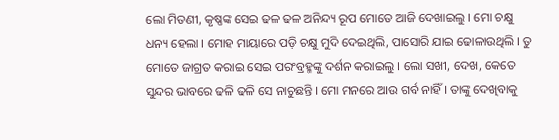ଲୋ ମିତଣୀ, କୃଷ୍ଣଙ୍କ ସେଇ ଢଳ ଢଳ ଅନିନ୍ଦ୍ୟ ରୂପ ମୋତେ ଆଜି ଦେଖାଇଲୁ । ମୋ ଚକ୍ଷୁ ଧନ୍ୟ ହେଲା । ମୋହ ମାୟାରେ ପଡ଼ି ଚକ୍ଷୁ ମୁଦି ଦେଇଥିଲି, ପାସୋରି ଯାଇ ଢୋଳାଉଥିଲି । ତୁ ମୋତେ ଜାଗ୍ରତ କରାଇ ସେଇ ପରଂବ୍ରହ୍ମଙ୍କୁ ଦର୍ଶନ କରାଇଲୁ । ଲୋ ସଖୀ, ଦେଖ, କେତେ ସୁନ୍ଦର ଭାବରେ ଢଳି ଢଳି ସେ ନାଚୁଛନ୍ତି । ମୋ ମନରେ ଆଉ ଗର୍ବ ନାହିଁ । ତାଙ୍କୁ ଦେଖିବାକୁ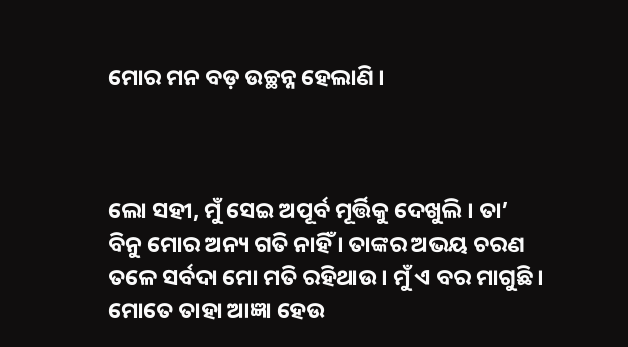ମୋର ମନ ବଡ଼ ଉଚ୍ଛନ୍ନ ହେଲାଣି ।



ଲୋ ସହୀ, ମୁଁ ସେଇ ଅପୂର୍ବ ମୂର୍ତ୍ତିକୁ ଦେଖୁଲି । ତା’ ବିନୁ ମୋର ଅନ୍ୟ ଗତି ନାହିଁ । ତାଙ୍କର ଅଭୟ ଚରଣ ତଳେ ସର୍ବଦା ମୋ ମତି ରହିଥାଉ । ମୁଁ ଏ ବର ମାଗୁଛି । ମୋତେ ତାହା ଆଜ୍ଞା ହେଉ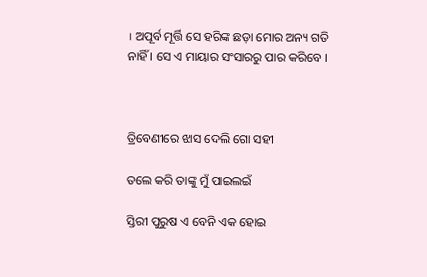। ଅପୂର୍ବ ମୂର୍ତ୍ତି ସେ ହରିଙ୍କ ଛଡ଼ା ମୋର ଅନ୍ୟ ଗତି ନାହିଁ । ସେ ଏ ମାୟାର ସଂସାରରୁ ପାର କରିବେ ।



ତ୍ରିବେଣୀରେ ଝାସ ଦେଲି ଗୋ ସହୀ

ତଲେ କରି ତାଙ୍କୁ ମୁଁ ପାଇଲଇଁ

ସ୍ତିରୀ ପୁରୁଷ ଏ ବେନି ଏକ ହୋଇ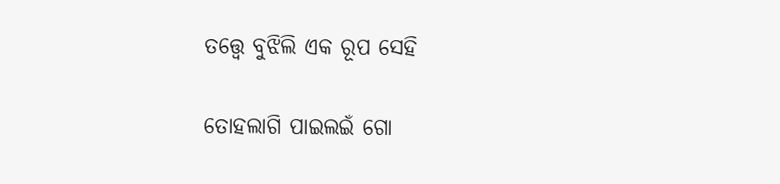ତତ୍ତ୍ୱେ ବୁଝିଲି ଏକ ରୂପ ସେହି

ତୋହଲାଗି ପାଇଲଇଁ ଗୋ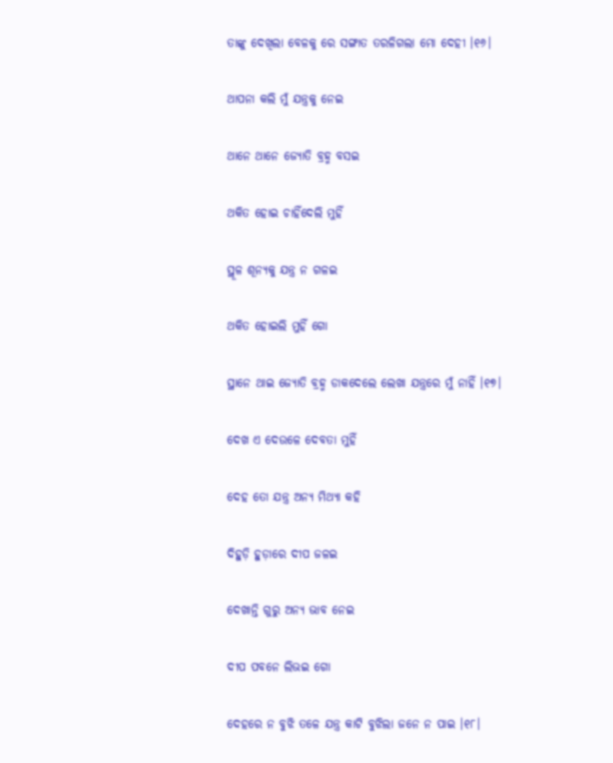ତାଙ୍କୁ ଦେଖିଲା ବେଳକୁ ରେ ସଙ୍ଗାତ ତରଳିଗଲା ମୋ ଦେହୀ ।୧୬।

ଥାପନା କଲି ମୁଁ ଯନ୍ତ୍ରକୁ ନେଇ

ଥାନେ ଥାନେ ଜ୍ୟୋତି ବ୍ରହ୍ମ ବସଇ

ଥକିତ ହୋଇ ଚାହିଁଦେଲି ମୁହିଁ

ସ୍ଥୂଳ ଶୂନ୍ୟକୁ ଯନ୍ତ୍ର ନ ଗଳଇ

ଥକିତ ହୋଇଲି ମୁହିଁ ଗୋ

ସ୍ଥାନେ ଥାଇ ଜ୍ୟୋତି ବ୍ରହ୍ମ ଡାକଦେଲେ ଲେଖା ଯନ୍ତ୍ରରେ ମୁଁ ନାହିଁ ।୧୭।

ଦେଖ ଏ ଦେଉଳେ ଦେବତା ମୁହିଁ

ଦେହ ତୋ ଯନ୍ତ୍ର ଅନ୍ୟ ମିଥ୍ୟା କହି

ଦିହୁଡ଼ି ହୁଡ଼ାରେ ଦୀପ ଜଳଇ

ଦେଖାନ୍ତି ଗୁରୁ ଅନ୍ୟ ଭାବ ନେଇ

ଦୀପ ପବନେ ଲିଭଇ ଗୋ

ଦେହରେ ନ ବୁଝି ତଳେ ଯନ୍ତ୍ର କାଟି ବୁଝିଲା ଜନେ ନ ପାଇ ।୧୮।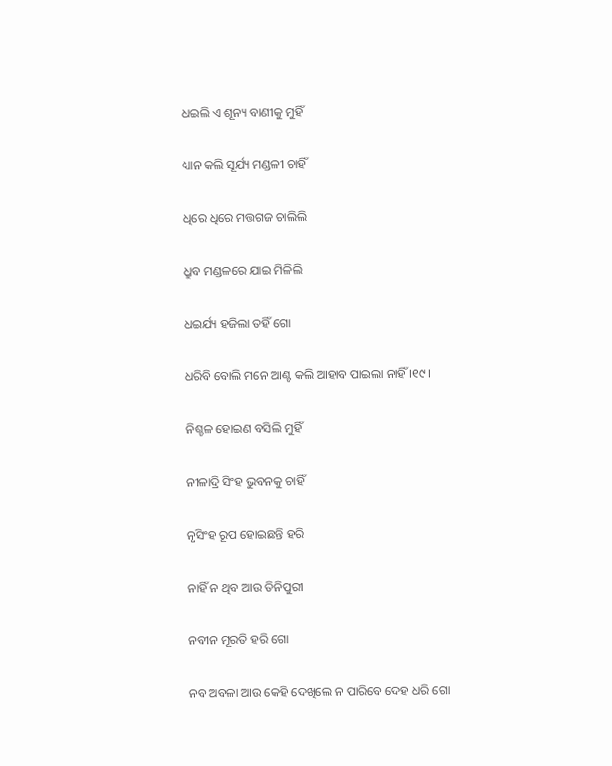ଧଇଲି ଏ ଶୂନ୍ୟ ବାଣୀକୁ ମୁହିଁ

ଧ୍ୟାନ କଲି ସୂର୍ଯ୍ୟ ମଣ୍ଡଳୀ ଚାହିଁ

ଧିରେ ଧିରେ ମତ୍ତଗଜ ଚାଲିଲି

ଧ୍ରୁବ ମଣ୍ଡଳରେ ଯାଇ ମିଳିଲି

ଧଇର୍ଯ୍ୟ ହଜିଲା ତହିଁ ଗୋ

ଧରିବି ବୋଲି ମନେ ଆଣ୍ଟ କଲି ଆହାବ ପାଇଲା ନାହିଁ ।୧୯।

ନିଶ୍ଚଳ ହୋଇଣ ବସିଲି ମୁହିଁ

ନୀଳାଦ୍ରି ସିଂହ ଭୁବନକୁ ଚାହିଁ

ନୃସିଂହ ରୂପ ହୋଇଛନ୍ତି ହରି

ନାହିଁ ନ ଥିବ ଆଉ ତିନିପୁରୀ

ନବୀନ ମୂରତି ହରି ଗୋ

ନବ ଅବଳା ଆଉ କେହି ଦେଖିଲେ ନ ପାରିବେ ଦେହ ଧରି ଗୋ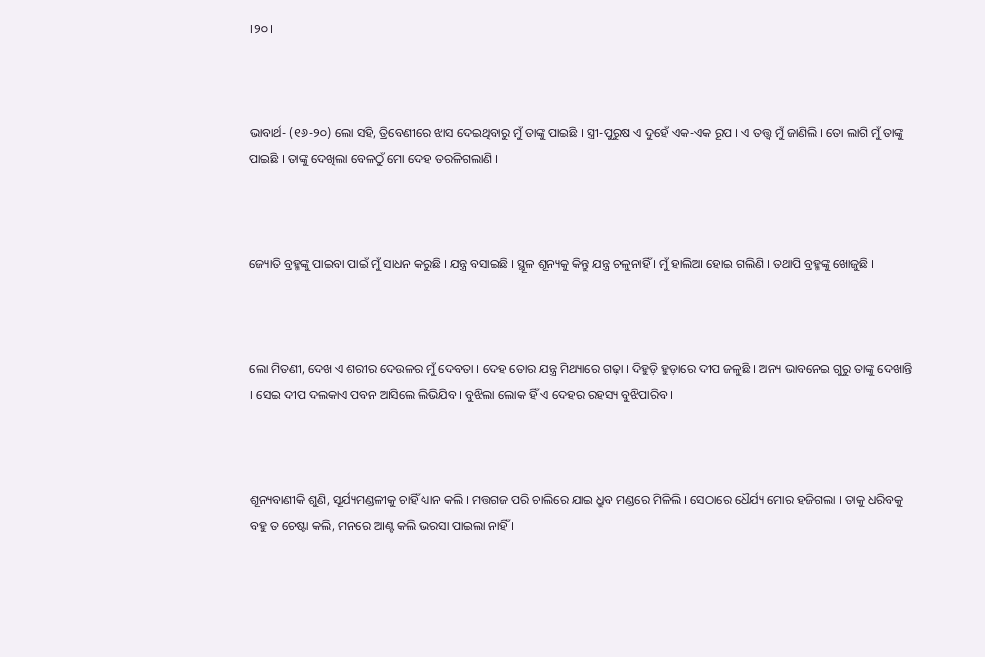।୨୦।



ଭାବାର୍ଥ- (୧୬-୨୦) ଲୋ ସହି, ତ୍ରିବେଣୀରେ ଝାସ ଦେଇଥିବାରୁ ମୁଁ ତାଙ୍କୁ ପାଇଛି । ସ୍ତ୍ରୀ-ପୁରୁଷ ଏ ଦୁହେଁ ଏକ-ଏକ ରୂପ । ଏ ତତ୍ତ୍ୱ ମୁଁ ଜାଣିଲି । ତୋ ଲାଗି ମୁଁ ତାଙ୍କୁ ପାଇଛି । ତାଙ୍କୁ ଦେଖିଲା ବେଳଠୁଁ ମୋ ଦେହ ତରଳିଗଲାଣି ।



ଜ୍ୟୋତି ବ୍ରହ୍ମଙ୍କୁ ପାଇବା ପାଇଁ ମୁଁ ସାଧନ କରୁଛି । ଯନ୍ତ୍ର ବସାଇଛି । ସ୍ଥୂଳ ଶୂନ୍ୟକୁ କିନ୍ତୁ ଯନ୍ତ୍ର ଚଳୁନାହିଁ । ମୁଁ ହାଲିଆ ହୋଇ ଗଲିଣି । ତଥାପି ବ୍ରହ୍ମଙ୍କୁ ଖୋଜୁଛି ।



ଲୋ ମିତଣୀ, ଦେଖ ଏ ଶରୀର ଦେଉଳର ମୁଁ ଦେବତା । ଦେହ ତୋର ଯନ୍ତ୍ର ମିଥ୍ୟାରେ ଗଢ଼ା । ଦିହୁଡ଼ି ହୁଡ଼ାରେ ଦୀପ ଜଳୁଛି । ଅନ୍ୟ ଭାବନେଇ ଗୁରୁ ତାଙ୍କୁ ଦେଖାନ୍ତି । ସେଇ ଦୀପ ଦଲକାଏ ପବନ ଆସିଲେ ଲିଭିଯିବ । ବୁଝିଲା ଲୋକ ହିଁ ଏ ଦେହର ରହସ୍ୟ ବୁଝିପାରିବ ।



ଶୂନ୍ୟବାଣୀକି ଶୁଣି, ସୂର୍ଯ୍ୟମଣ୍ଡଳୀକୁ ଚାହିଁ ଧ୍ୟାନ କଲି । ମତ୍ତଗଜ ପରି ଚାଲିରେ ଯାଇ ଧ୍ରୁବ ମଣ୍ଡରେ ମିଳିଲି । ସେଠାରେ ଧୈର୍ଯ୍ୟ ମୋର ହଜିଗଲା । ତାକୁ ଧରିବକୁ ବହୁ ତ ଚେଷ୍ଟା କଲି, ମନରେ ଆଣ୍ଟ କଲି ଭରସା ପାଇଲା ନାହିଁ ।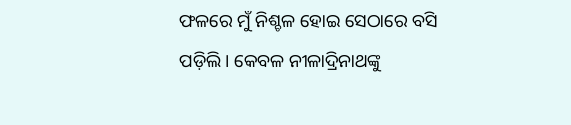ଫଳରେ ମୁଁ ନିଶ୍ଚଳ ହୋଇ ସେଠାରେ ବସି ପଡ଼ିଲି। କେବଳ ନୀଳାଦ୍ରିନାଥଙ୍କୁ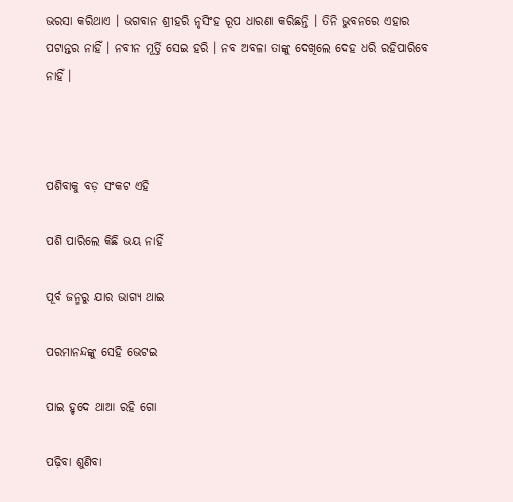ଭରସା କରିଥାଏ । ଭଗବାନ ଶ୍ରୀହରି ନୃସିଂହ ରୂପ ଧାରଣା କରିଛନ୍ତି । ତିନି ଭୁବନରେ ଏହାର ପଟାନ୍ତର ନାହିଁ । ନବୀନ ମୂର୍ତ୍ତି ସେଇ ହରି । ନବ ଅବଳା ତାଙ୍କୁ ଦେଖିଲେ ଦେହ ଧରି ରହିପାରିବେ ନାହିଁ ।



ପଶିବାକୁ ବଡ଼ ସଂକଟ ଏହି

ପଶି ପାରିଲେ କିଛି ଭୟ ନାହିଁ

ପୂର୍ବ ଜନ୍ମରୁ ଯାର ଭାଗ୍ୟ ଥାଇ

ପରମାନନ୍ଦଙ୍କୁ ସେହି ଭେଟଇ

ପାଇ ହୃଦେ ଥାଆ ରହି ଗୋ

ପଢ଼ିବା ଶୁଣିବା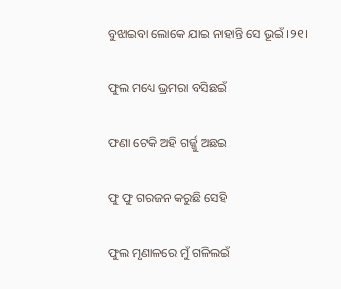ବୁଝାଇବା ଲୋକେ ଯାଇ ନାହାନ୍ତି ସେ ଭୂଇଁ ।୨୧।

ଫୁଲ ମଧ୍ୟେ ଭ୍ରମରା ବସିଛଇଁ

ଫଣା ଟେକି ଅହି ଗର୍ଜ୍ଜୁ ଅଛଇ

ଫୁ ଫୁ ଗରଜନ କରୁଛି ସେହି

ଫୁଲ ମୃଣାଳରେ ମୁଁ ଗଳିଲଇଁ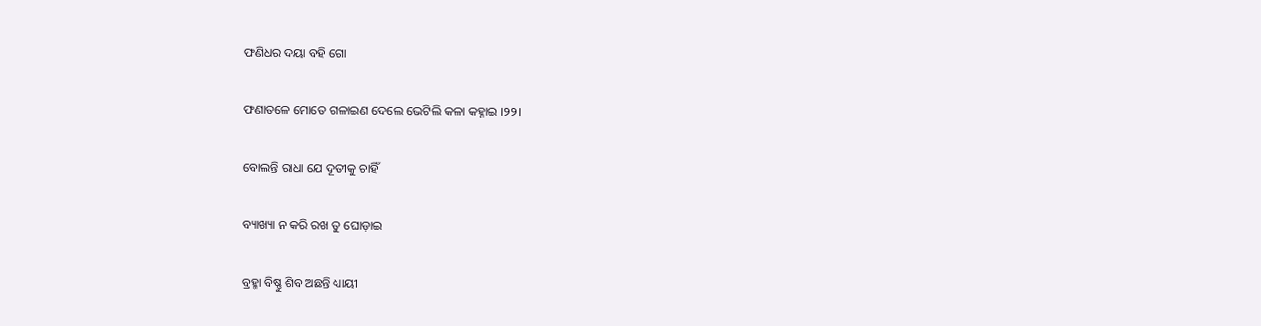ଫଣିଧର ଦୟା ବହି ଗୋ

ଫଣାତଳେ ମୋତେ ଗଳାଇଣ ଦେଲେ ଭେଟିଲି କଳା କହ୍ନାଇ ।୨୨।

ବୋଲନ୍ତି ରାଧା ଯେ ଦୂତୀକୁ ଚାହିଁ

ବ୍ୟାଖ୍ୟା ନ କରି ରଖ ତୁ ଘୋଡ଼ାଇ

ବ୍ରହ୍ମା ବିଷ୍ଣୁ ଶିବ ଅଛନ୍ତି ଧ୍ୟାୟୀ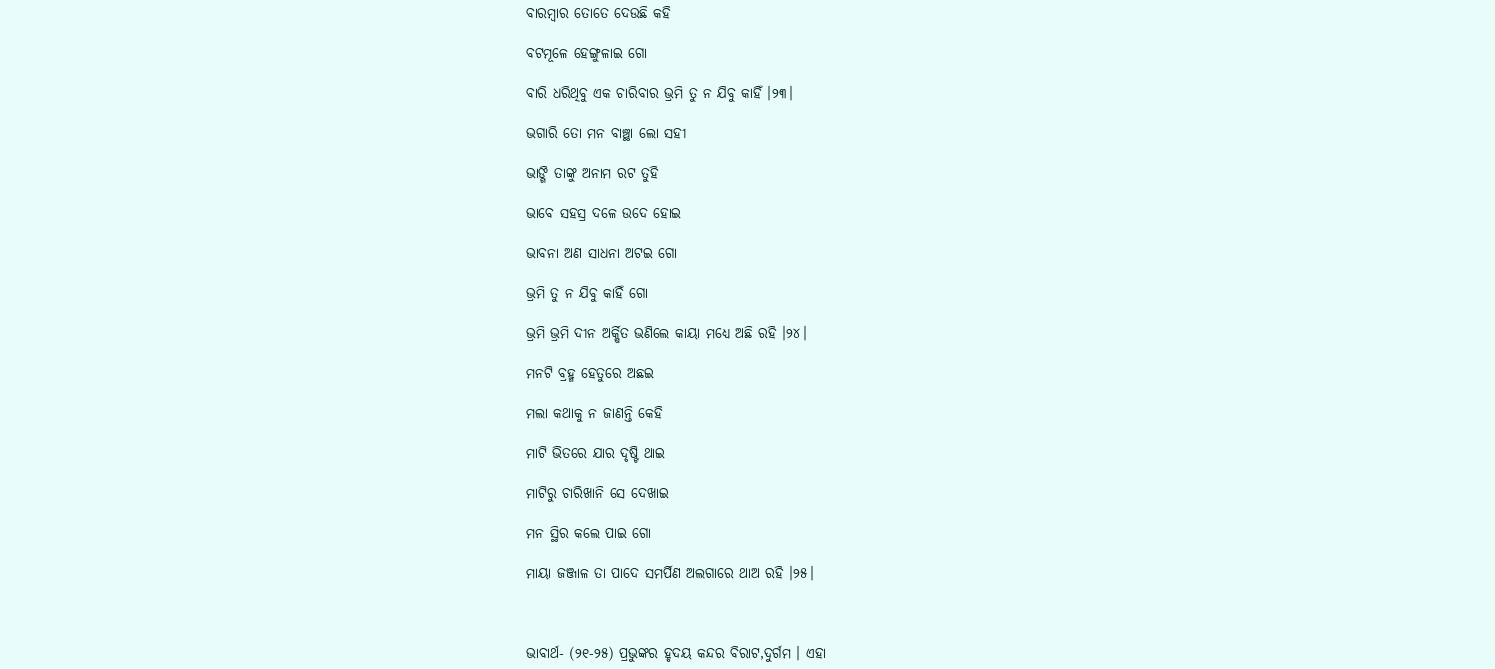ବାରମ୍ବାର ତୋତେ ଦେଉଛି କହି

ବଟମୂଳେ ହେଙ୍ଗୁଳାଇ ଗୋ

ବାରି ଧରିଥିବୁ ଏକ ଚାରିବାର ଭ୍ରମି ତୁ ନ ଯିବୁ କାହିଁ ।୨୩।

ଭଗାରି ତୋ ମନ ବାଞ୍ଛା ଲୋ ସହୀ

ଭାଙ୍ଗି ତାଙ୍କୁ ଅନାମ ରଟ ତୁହି

ଭାବେ ସହସ୍ର ଦଳେ ଉଦେ ହୋଇ

ଭାବନା ଅଣ ସାଧନା ଅଟଇ ଗୋ

ଭ୍ରମି ତୁ ନ ଯିବୁ କାହିଁ ଗୋ

ଭ୍ରମି ଭ୍ରମି ଦୀନ ଅର୍କ୍ଷିତ ଭଣିଲେ କାୟା ମଧ୍ୟେ ଅଛି ରହି ।୨୪।

ମନଟି ବ୍ରହ୍ମ ହେତୁରେ ଅଛଇ

ମଲା କଥାକୁ ନ ଜାଣନ୍ତି କେହି

ମାଟି ଭିତରେ ଯାର ଦୃଷ୍ଟି ଥାଇ

ମାଟିରୁ ଚାରିଖାନି ସେ ଦେଖାଇ

ମନ ସ୍ଥିର କଲେ ପାଇ ଗୋ

ମାୟା ଜଞ୍ଜାଳ ତା ପାଦେ ସମର୍ପିଣ ଅଲଗାରେ ଥାଅ ରହି ।୨୫।



ଭାବାର୍ଥ- (୨୧-୨୫) ପ୍ରଭୁଙ୍କର ହୃଦୟ କନ୍ଦର ବିରାଟ,ଦୁର୍ଗମ । ଏହା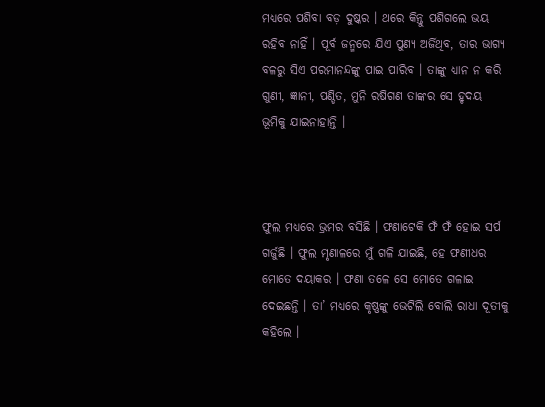ମଧ୍ୟରେ ପଶିବା ବଡ଼ ଦୁଷ୍କର । ଥରେ କିନ୍ତୁ ପଶିଗଲେ ଭୟ ରହିବ ନାହିଁ । ପୂର୍ବ ଜନ୍ମରେ ଯିଏ ପୁଣ୍ୟ ଅର୍ଜିଥିବ, ତାର ଭାଗ୍ୟ ବଳରୁ ସିଏ ପରମାନନ୍ଦଙ୍କୁ ପାଇ ପାରିବ । ତାଙ୍କୁ ଧ୍ୟାନ ନ କରି ଗୁଣୀ, ଜ୍ଞାନୀ, ପଣ୍ଡିତ, ମୁନି ରଷିଗଣ ତାଙ୍କର ସେ ହୃଦୟ ଭୂମିକୁ ଯାଇନାହାନ୍ତି ।



ଫୁଲ ମଧ୍ୟରେ ଭ୍ରମର ବସିଛି । ଫଣାଟେକି ଫଁ ଫଁ ହୋଇ ସର୍ପ ଗର୍ଜୁଛି । ଫୁଲ ମୃଣାଳରେ ମୁଁ ଗଳି ଯାଇଛି, ହେ ଫଣୀଧର ମୋତେ ଦୟାକର । ଫଣା ତଳେ ସେ ମୋତେ ଗଳାଇ ଦେଇଛନ୍ତି । ତା’ ମଧ୍ୟରେ କୃଷ୍ଣଙ୍କୁ ଭେଟିଲି ବୋଲି ରାଧା ଦୂତୀକୁ କହିଲେ ।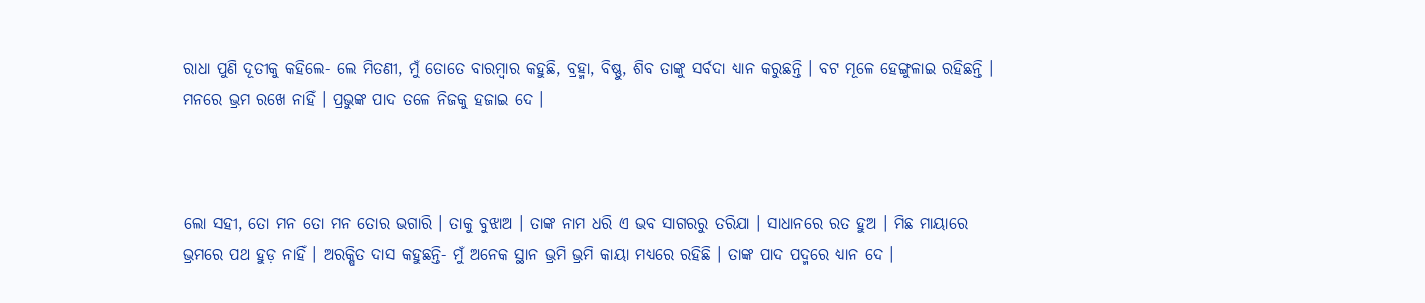ରାଧା ପୁଣି ଦୂତୀକୁ କହିଲେ- ଲେ ମିତଣୀ, ମୁଁ ତୋତେ ବାରମ୍ବାର କହୁଛି, ବ୍ରହ୍ମା, ବିଷ୍ଣୁ, ଶିବ ତାଙ୍କୁ ସର୍ବଦା ଧ୍ୟାନ କରୁଛନ୍ତି । ବଟ ମୂଳେ ହେଙ୍ଗୁଳାଇ ରହିଛନ୍ତି । ମନରେ ଭ୍ରମ ରଖେ ନାହିଁ । ପ୍ରଭୁଙ୍କ ପାଦ ତଳେ ନିଜକୁ ହଜାଇ ଦେ ।



ଲୋ ସହୀ, ତୋ ମନ ତୋ ମନ ତୋର ଭଗାରି । ତାକୁ ବୁଝାଅ । ତାଙ୍କ ନାମ ଧରି ଏ ଭବ ସାଗରରୁ ତରିଯା । ସାଧାନରେ ରତ ହୁଅ । ମିଛ ମାୟାରେ ଭ୍ରମରେ ପଥ ହୁଡ଼ ନାହିଁ । ଅରକ୍ଷିତ ଦାସ କହୁଛନ୍ତି- ମୁଁ ଅନେକ ସ୍ଥାନ ଭ୍ରମି ଭ୍ରମି କାୟା ମଧ୍ୟରେ ରହିଛି । ତାଙ୍କ ପାଦ ପଦ୍ମରେ ଧ୍ୟାନ ଦେ ।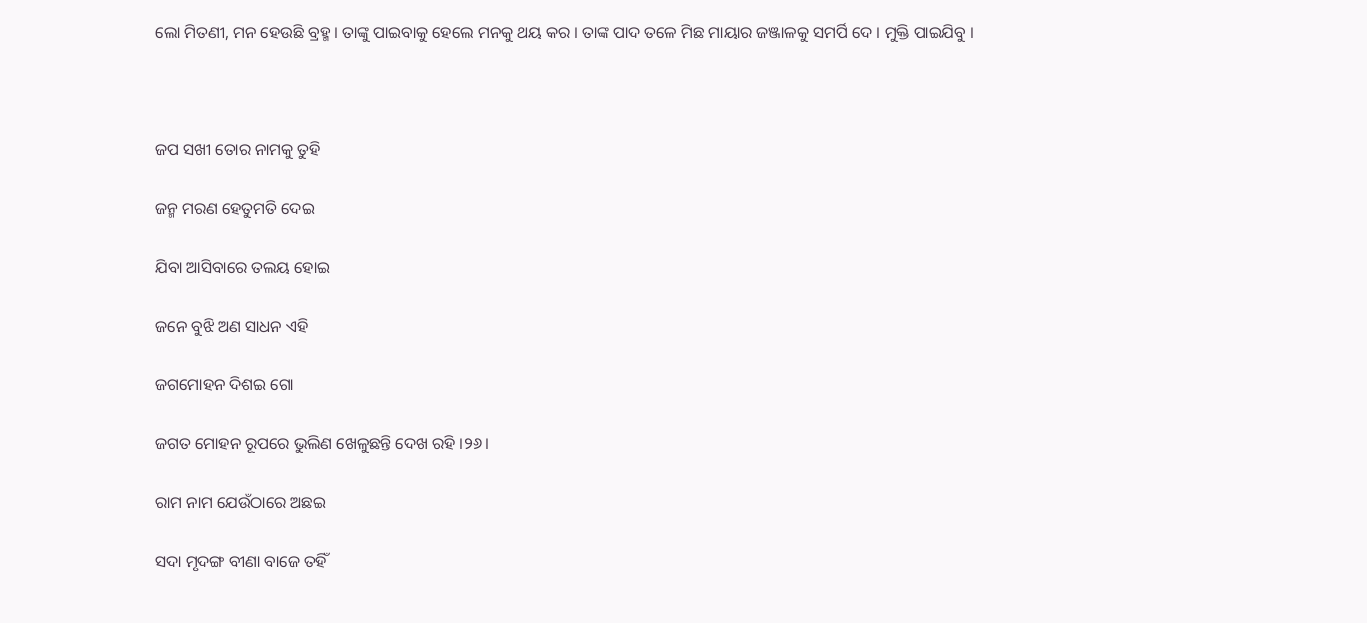ଲୋ ମିତଣୀ, ମନ ହେଉଛି ବ୍ରହ୍ମ । ତାଙ୍କୁ ପାଇବାକୁ ହେଲେ ମନକୁ ଥୟ କର । ତାଙ୍କ ପାଦ ତଳେ ମିଛ ମାୟାର ଜଞ୍ଜାଳକୁ ସମର୍ପି ଦେ । ମୁକ୍ତି ପାଇଯିବୁ ।



ଜପ ସଖୀ ତୋର ନାମକୁ ତୁହି

ଜନ୍ମ ମରଣ ହେତୁମତି ଦେଇ

ଯିବା ଆସିବାରେ ତଲୟ ହୋଇ

ଜନେ ବୁଝି ଅଣ ସାଧନ ଏହି

ଜଗମୋହନ ଦିଶଇ ଗୋ

ଜଗତ ମୋହନ ରୂପରେ ଭୁଲିଣ ଖେଳୁଛନ୍ତି ଦେଖ ରହି ।୨୬।

ରାମ ନାମ ଯେଉଁଠାରେ ଅଛଇ

ସଦା ମୃଦଙ୍ଗ ବୀଣା ବାଜେ ତହିଁ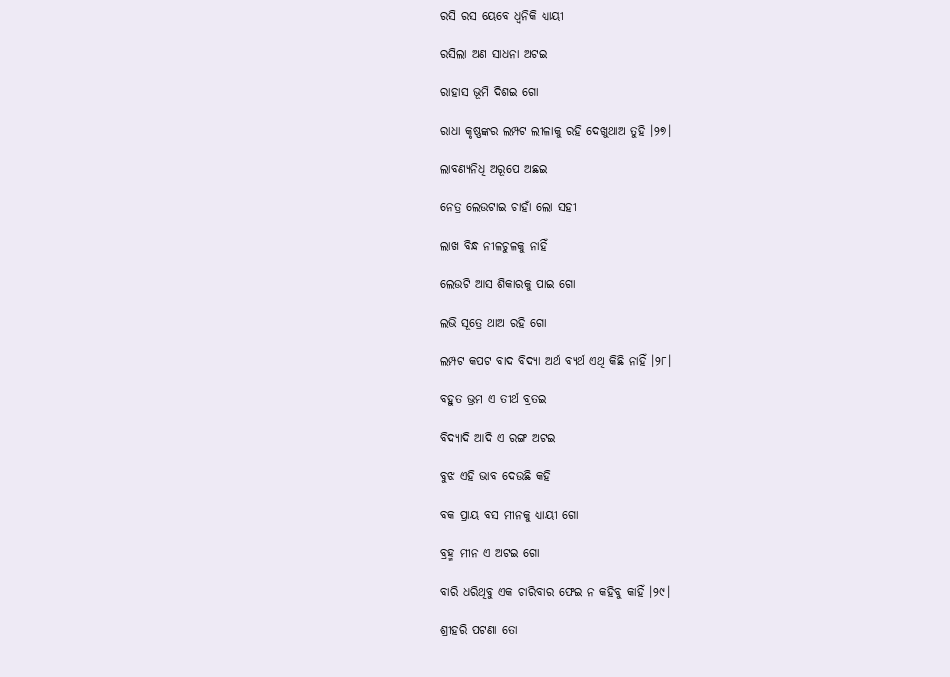ରସି ରସ ୟେବେ ଧ୍ୱନିକି ଧ୍ୟାୟୀ

ରସିଲା ଅଣ ସାଧନା ଅଟଇ

ରାହାସ ଭୂମି ଦିଶଇ ଗୋ

ରାଧା କୃଷ୍ଣଙ୍କର ଲମ୍ପଟ ଲୀଳାକୁ ରହି ଦେଖୁଥାଅ ତୁହି ।୨୭।

ଲାବଣ୍ୟନିଧି ଅରୂପେ ଅଛଇ

ନେତ୍ର ଲେଉଟାଇ ଚାହାଁ ଲୋ ସହୀ

ଲାଖ ବିନ୍ଧ ନୀଳଚୁଳକୁ ନାହିଁ

ଲେଉଟି ଆସ ଶିକାରକୁ ପାଇ ଗୋ

ଲଭି ସୂତ୍ରେ ଥାଅ ରହି ଗୋ

ଲମ୍ପଟ କପଟ ବାଦ ବିଦ୍ୟା ଅର୍ଥ ବ୍ୟର୍ଥ ଏଥି କିଛି ନାହିଁ ।୨୮।

ବହୁତ ଭ୍ରମ ଏ ତୀର୍ଥ ବ୍ରତଇ

ବିଦ୍ୟାଦି ଆଦି ଏ ରଙ୍ଗ ଅଟଇ

ବୁଝ ଏହି ଭାବ ଦେଉଛି କହି

ବକ ପ୍ରାୟ ବସ ମୀନକୁ ଧ୍ୟାୟୀ ଗୋ

ବ୍ରହ୍ମ ମୀନ ଏ ଅଟଇ ଗୋ

ବାରି ଧରିଥିବୁ ଏକ ଚାରିବାର ଫେଇ ନ କହିବୁ କାହିଁ ।୨୯।

ଶ୍ରୀହରି ପଟଣା ତୋ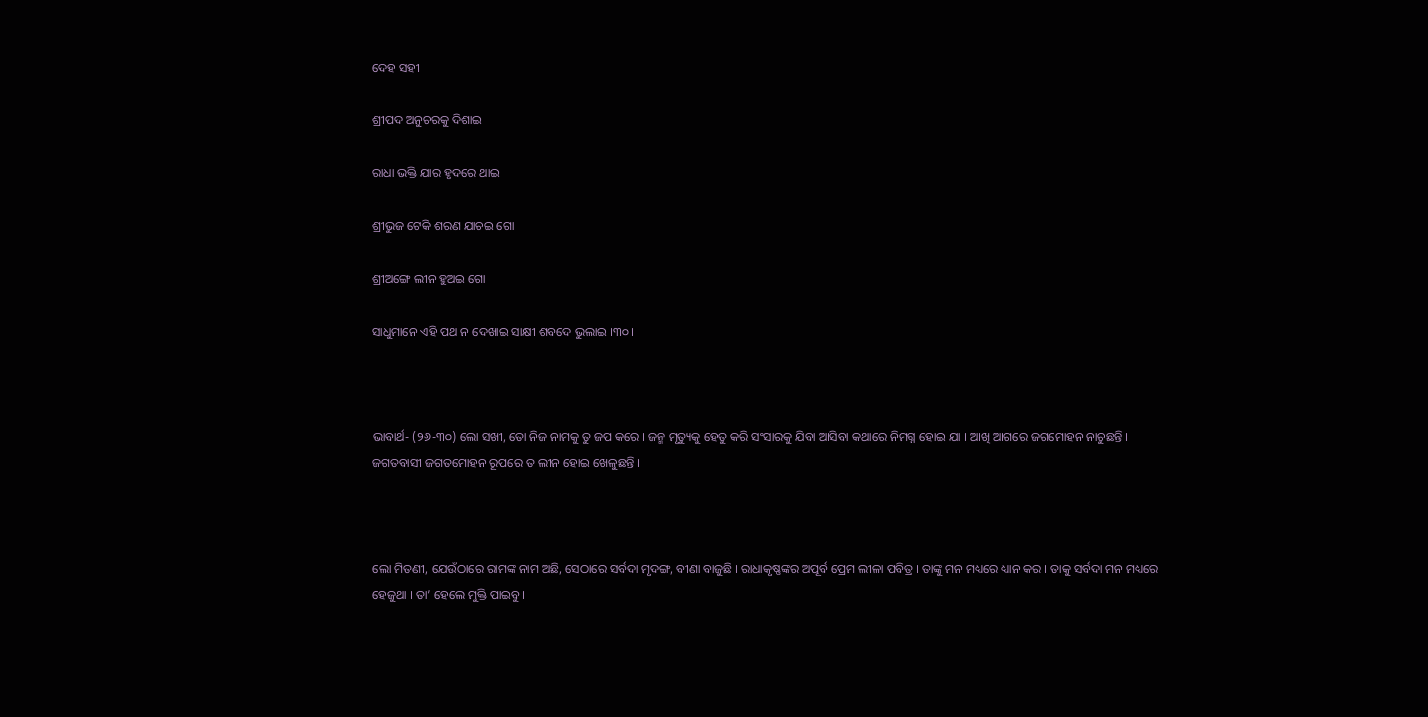ଦେହ ସହୀ

ଶ୍ରୀପଦ ଅନୁଚରକୁ ଦିଶାଇ

ରାଧା ଭକ୍ତି ଯାର ହୃଦରେ ଥାଇ

ଶ୍ରୀଭୁଜ ଟେକି ଶରଣ ଯାଚଇ ଗୋ

ଶ୍ରୀଅଙ୍ଗେ ଲୀନ ହୁଅଇ ଗୋ

ସାଧୁମାନେ ଏହି ପଥ ନ ଦେଖାଇ ସାକ୍ଷୀ ଶବଦେ ଭୁଲାଇ ।୩୦।



ଭାବାର୍ଥ- (୨୬-୩୦) ଲୋ ସଖୀ, ତୋ ନିଜ ନାମକୁ ତୁ ଜପ କରେ । ଜନ୍ମ ମୃତ୍ୟୁକୁ ହେତୁ କରି ସଂସାରକୁ ଯିବା ଆସିବା କଥାରେ ନିମଗ୍ନ ହୋଇ ଯା । ଆଖି ଆଗରେ ଜଗମୋହନ ନାଚୁଛନ୍ତି । ଜଗତବାସୀ ଜଗତମୋହନ ରୂପରେ ତ ଲୀନ ହୋଇ ଖେଳୁଛନ୍ତି ।



ଲୋ ମିତଣୀ, ଯେଉଁଠାରେ ରାମଙ୍କ ନାମ ଅଛି, ସେଠାରେ ସର୍ବଦା ମୃଦଙ୍ଗ, ବୀଣା ବାଜୁଛି । ରାଧାକୃଷ୍ଣଙ୍କର ଅପୂର୍ବ ପ୍ରେମ ଲୀଳା ପବିତ୍ର । ତାଙ୍କୁ ମନ ମଧ୍ୟରେ ଧ୍ୟାନ କର । ତାକୁ ସର୍ବଦା ମନ ମଧ୍ୟରେ ହେଜୁଥା । ତା’ ହେଲେ ମୁକ୍ତି ପାଇବୁ ।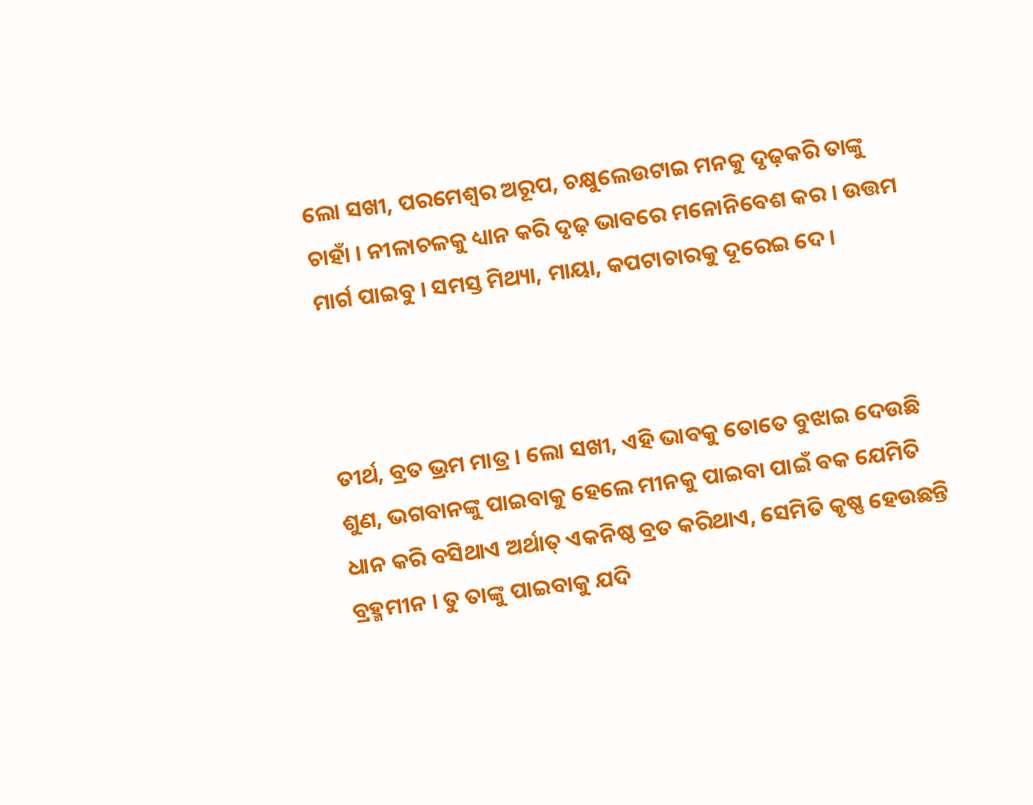ଲୋ ସଖୀ, ପରମେଶ୍ୱର ଅରୂପ, ଚକ୍ଷୁଲେଉଟାଇ ମନକୁ ଦୃଢ଼କରି ତାଙ୍କୁ ଚାହାଁ । ନୀଳାଚଳକୁ ଧ୍ୟାନ କରି ଦୃଢ଼ ଭାବରେ ମନୋନିବେଶ କର । ଉତ୍ତମ ମାର୍ଗ ପାଇବୁ । ସମସ୍ତ ମିଥ୍ୟା, ମାୟା, କପଟାଚାରକୁ ଦୂରେଇ ଦେ ।



ତୀର୍ଥ, ବ୍ରତ ଭ୍ରମ ମାତ୍ର । ଲୋ ସଖୀ, ଏହି ଭାବକୁ ତୋତେ ବୁଝାଇ ଦେଉଛି ଶୁଣ, ଭଗବାନଙ୍କୁ ପାଇବାକୁ ହେଲେ ମୀନକୁ ପାଇବା ପାଇଁ ବକ ଯେମିତି ଧାନ କରି ବସିଥାଏ ଅର୍ଥାତ୍ ଏକନିଷ୍ଠ ବ୍ରତ କରିଥାଏ, ସେମିତି କୃଷ୍ଣ ହେଉଛନ୍ତି ବ୍ରହ୍ମମୀନ । ତୁ ତାଙ୍କୁ ପାଇବାକୁ ଯଦି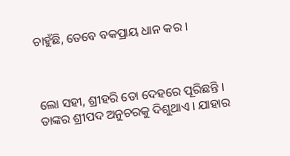ଚାହୁଁଛି, ତେବେ ବକପ୍ରାୟ ଧାନ କର ।



ଲୋ ସହୀ, ଶ୍ରୀହରି ତୋ ଦେହରେ ପୂରିଛନ୍ତି । ତାଙ୍କର ଶ୍ରୀପଦ ଅନୁଚରକୁ ଦିଶୁଥାଏ । ଯାହାର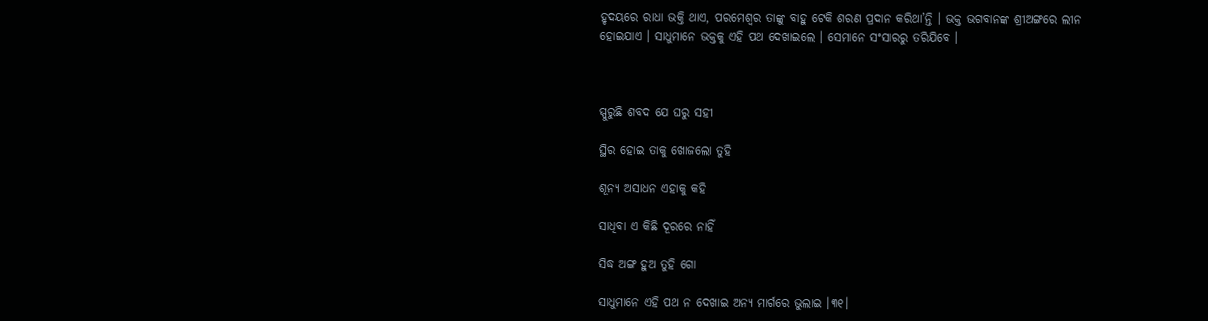ହୃଦୟରେ ରାଧା ଭକ୍ତି ଥାଏ, ପରମେଶ୍ୱର ତାଙ୍କୁ ବାହୁ ଟେକି ଶରଣ ପ୍ରଦାନ କରିଥା’ନ୍ତି । ଭକ୍ତ ଭଗବାନଙ୍କ ଶ୍ରୀଅଙ୍ଗରେ ଲୀନ ହୋଇଯାଏ । ସାଧୁମାନେ ଭକ୍ତକୁ ଏହି ପଥ ଦେଖାଇଲେ । ସେମାନେ ସଂସାରରୁ ତରିଯିବେ ।



ସ୍ପୁରୁଛି ଶବଦ ଯେ ଘରୁ ସହୀ

ସ୍ଥିର ହୋଇ ତାକୁ ଖୋଜଲୋ ତୁହି

ଶୂନ୍ୟ ଅସାଧନ ଏହାକୁ କହି

ସାଧିବା ଏ କିଛି ଦୂରରେ ନାହିଁ

ସିଦ୍ଧ ଅଙ୍ଗ ହୁଅ ତୁହି ଗୋ

ସାଧୁମାନେ ଏହି ପଥ ନ ଦେଖାଇ ଅନ୍ୟ ମାର୍ଗରେ ଭୁଲାଇ ।୩୧।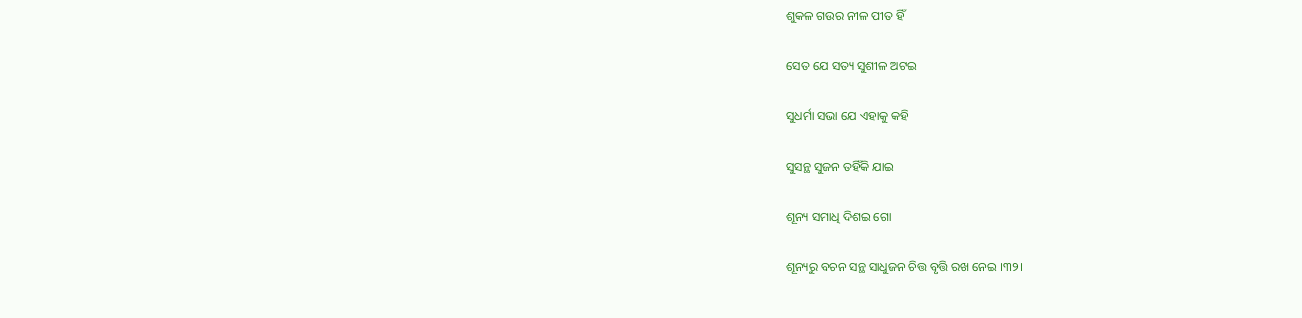ଶୁକଳ ଗଉର ନୀଳ ପୀତ ହିଁ

ସେତ ଯେ ସତ୍ୟ ସୁଶୀଳ ଅଟଇ

ସୁଧର୍ମା ସଭା ଯେ ଏହାକୁ କହି

ସୁସନ୍ଥ ସୁଜନ ତହିଁକି ଯାଇ

ଶୂନ୍ୟ ସମାଧି ଦିଶଇ ଗୋ

ଶୂନ୍ୟରୁ ବଚନ ସନ୍ଥ ସାଧୁଜନ ଚିତ୍ତ ବୃତ୍ତି ରଖ ନେଇ ।୩୨।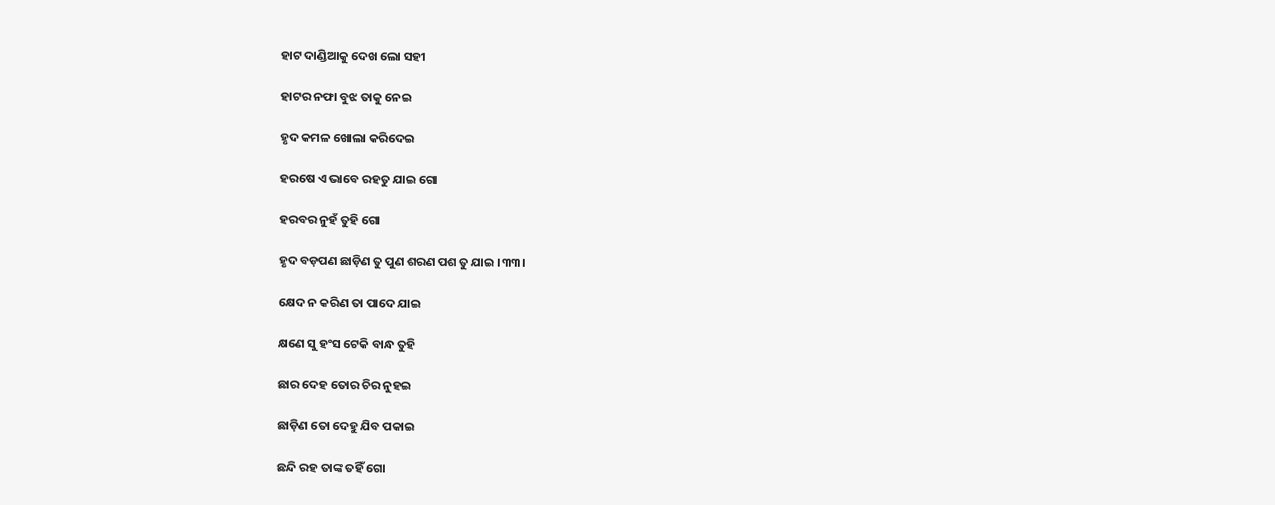ହାଟ ଦାଣ୍ଡିଆକୁ ଦେଖ ଲୋ ସହୀ

ହାଟର ନଫା ବୁଝ ତାକୁ ନେଇ

ହୃଦ କମଳ ଖୋଲା କରିଦେଇ

ହରଷେ ଏ ଭାବେ ରହତୁ ଯାଇ ଗୋ

ହରବର ନୁହଁ ତୁହି ଗୋ

ହୃଦ ବଡ଼ପଣ ଛାଡ଼ିଣ ତୁ ପୁଣ ଶରଣ ପଶ ତୁ ଯାଇ ।୩୩।

କ୍ଷେଦ ନ କରିଣ ତା ପାଦେ ଯାଇ

କ୍ଷଣେ ସୁ ହଂସ ଟେକି ବାନ୍ଧ ତୁହି

ଛାର ଦେହ ତୋର ଚିର ନୁହଇ

ଛାଡ଼ିଣ ତୋ ଦେହୁ ଯିବ ପକାଇ

ଛନ୍ଦି ରହ ତାଙ୍କ ତହିଁ ଗୋ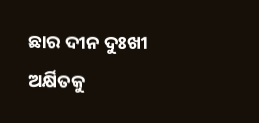ଛାର ଦୀନ ଦୁଃଖୀ ଅର୍କ୍ଷିତକୁ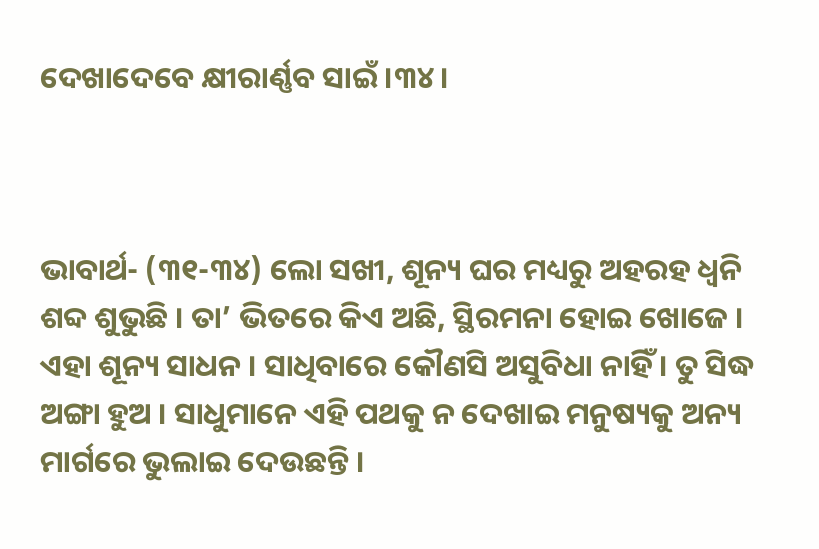ଦେଖାଦେବେ କ୍ଷୀରାର୍ଣ୍ଣବ ସାଇଁ ।୩୪।



ଭାବାର୍ଥ- (୩୧-୩୪) ଲୋ ସଖୀ, ଶୂନ୍ୟ ଘର ମଧ୍ୟରୁ ଅହରହ ଧ୍ୱନି ଶବ୍ଦ ଶୁଭୁଛି । ତା’ ଭିତରେ କିଏ ଅଛି, ସ୍ଥିରମନା ହୋଇ ଖୋଜେ । ଏହା ଶୂନ୍ୟ ସାଧନ । ସାଧିବାରେ କୌଣସି ଅସୁବିଧା ନାହିଁ । ତୁ ସିଦ୍ଧ ଅଙ୍ଗା ହୁଅ । ସାଧୁମାନେ ଏହି ପଥକୁ ନ ଦେଖାଇ ମନୁଷ୍ୟକୁ ଅନ୍ୟ ମାର୍ଗରେ ଭୁଲାଇ ଦେଉଛନ୍ତି ।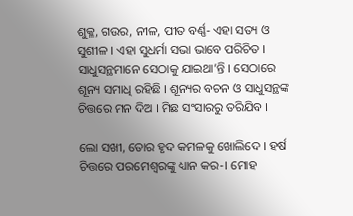ଶୁକ୍ଳ, ଗଉର, ନୀଳ, ପୀତ ବର୍ଣ୍ଣ- ଏହା ସତ୍ୟ ଓ ସୁଶୀଳ । ଏହା ସୁଧର୍ମା ସଭା ଭାବେ ପରିଚିତ । ସାଧୁସନ୍ଥମାନେ ସେଠାକୁ ଯାଇଥା’ନ୍ତି । ସେଠାରେ ଶୂନ୍ୟ ସମାଧି ରହିଛି । ଶୂନ୍ୟର ବଚନ ଓ ସାଧୁସନ୍ଥଙ୍କ ଚିତ୍ତରେ ମନ ଦିଅ । ମିଛ ସଂସାରରୁ ତରିଯିବ ।

ଲୋ ସଖୀ, ତୋର ହୃଦ କମଳକୁ ଖୋଲିଦେ । ହର୍ଷ ଚିତ୍ତରେ ପରମେଶ୍ୱରଙ୍କୁ ଧ୍ୟାନ କର-। ମୋହ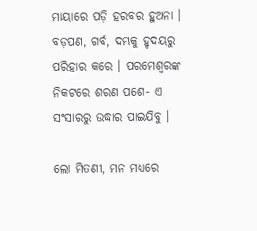ମାୟାରେ ପଡ଼ି ହରବର ହୁଅନା । ବଡ଼ପଣ, ଗର୍ବ, ଦମ୍ଭକୁ ହୃଦୟରୁ ପରିହାର କରେ । ପରମେଶ୍ଵରଙ୍କ ନିକଟରେ ଶରଣ ପଶେ- ଏ ସଂସାରରୁ ଉଦ୍ଧାର ପାଇଯିବୁ ।

ଲୋ ମିତଣୀ, ମନ ମଧ୍ୟରେ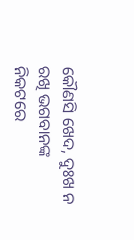କୌଣସି ଖେଦ, ଦୁଃଖ ନ ରଖି ଭଗବାନଙ୍କ ନିକଟରେ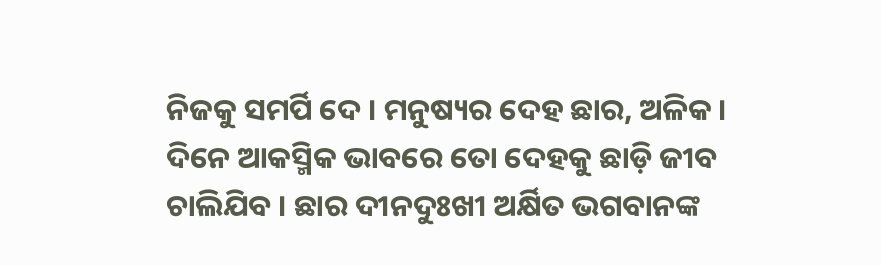ନିଜକୁ ସମର୍ପି ଦେ । ମନୁଷ୍ୟର ଦେହ ଛାର, ଅଳିକ । ଦିନେ ଆକସ୍ମିକ ଭାବରେ ତୋ ଦେହକୁ ଛାଡ଼ି ଜୀବ ଚାଲିଯିବ । ଛାର ଦୀନଦୁଃଖୀ ଅର୍କ୍ଷିତ ଭଗବାନଙ୍କ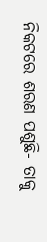ନିକଟରେ ଶରଣ ପଶୁଛି- ତାକୁ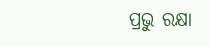ପ୍ରଭୁ ରକ୍ଷା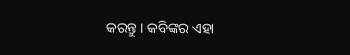କରନ୍ତୁ । କବିଙ୍କର ଏହା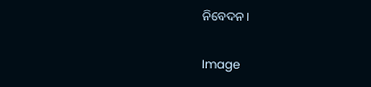ନିବେଦନ ।

Image